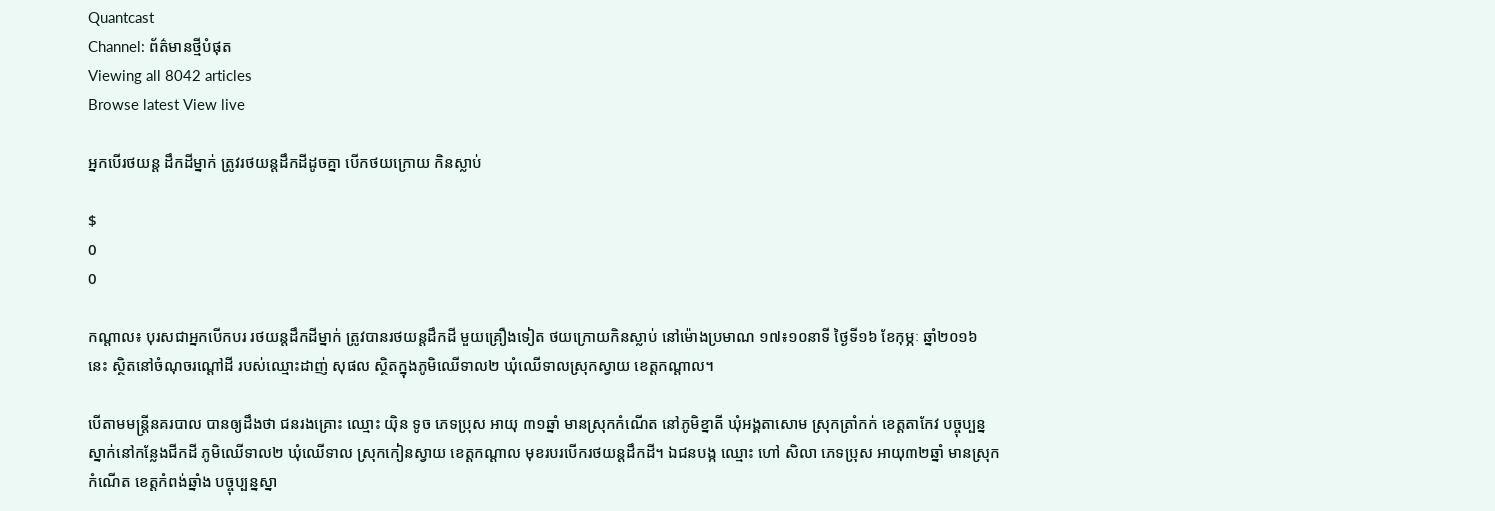Quantcast
Channel: ព័ត៌មានថ្មីបំផុត
Viewing all 8042 articles
Browse latest View live

អ្នកបើរថយន្ត ដឹកដីម្នាក់ ត្រូវរថយន្តដឹកដីដូចគ្នា បើកថយក្រោយ កិនស្លាប់

$
0
0

កណ្តាល៖ បុរសជាអ្នកបើកបរ រថយន្តដឹកដីម្នាក់ ត្រូវបានរថយន្តដឹកដី មួយគ្រឿងទៀត ថយក្រោយកិនស្លាប់ នៅម៉ោងប្រមាណ ១៧៖១០នាទី ថ្ងៃទី១៦ ខែកុម្ភៈ ឆ្នាំ២០១៦ នេះ ស្ថិតនៅចំណុចរណ្តៅដី របស់ឈ្មោះដាញ់ សុផល ស្ថិតក្នុងភូមិឈើទាល២ ឃុំឈើទាលស្រុកស្វាយ ខេត្តកណ្តាល។

បើតាមមន្រ្តីនគរបាល បានឲ្យដឹងថា ជនរងគ្រោះ ឈ្មោះ យ៉ិន ទូច ភេទប្រុស អាយុ ៣១ឆ្នាំ មានស្រុកកំណើត នៅភូមិខ្នាតី ឃុំអង្គតាសោម ស្រុកត្រាំកក់ ខេត្តតាកែវ បច្ចុប្បន្នស្នាក់នៅកន្លែងជីកដី ភូមិឈើទាល២ ឃុំឈើទាល ស្រុកកៀនស្វាយ ខេត្តកណ្ដាល មុខរបរបើករថយន្តដឹកដី។ ឯជនបង្ក ឈ្មោះ ហៅ សិលា ភេទប្រុស អាយុ៣២ឆ្នាំ មានស្រុកកំណើត ខេត្តកំពង់ឆ្នាំង បច្ចុប្បន្នស្នា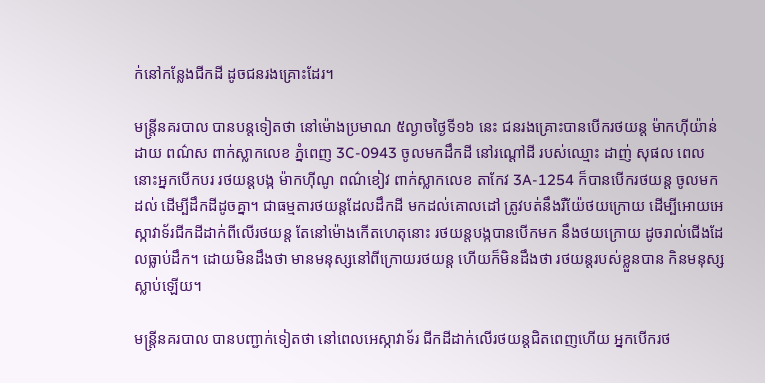ក់នៅកន្លែងជីកដី ដូចជនរងគ្រោះដែរ។

មន្រ្តីនគរបាល បានបន្តទៀតថា នៅម៉ោងប្រមាណ ៥ល្ងាចថ្ងៃទី១៦ នេះ ជនរងគ្រោះបានបើករថយន្ត ម៉ាកហ៊ីយ៉ាន់ដាយ ពណ៌ស ពាក់ស្លាកលេខ ភ្នំពេញ 3C-0943 ចូលមកដឹកដី នៅរណ្តៅដី របស់ឈ្មោះ ដាញ់ សុផល ពេលនោះអ្នកបើកបរ រថយន្តបង្ក ម៉ាកហ៊ីណូ ពណ៌ខៀវ ពាក់ស្លាកលេខ តាកែវ 3A-1254 ក៏បានបើករថយន្ត ចូលមកដល់ ដើម្បីដឹកដីដូចគ្នា។ ជាធម្មតារថយន្តដែលដឹកដី មកដល់គោលដៅ ត្រូវបត់នឹងរឺយ៉ែថយក្រោយ ដើម្បីអោយអេស្កាវាទ័រជីកដីដាក់ពីលើរថយន្ត តែនៅម៉ោងកើតហេតុនោះ រថយន្តបង្កបានបើកមក នឹងថយក្រោយ ដូចរាល់ជើងដែលធ្លាប់ដឹក។ ដោយមិនដឹងថា មានមនុស្សនៅពីក្រោយរថយន្ត ហើយក៏មិនដឹងថា រថយន្តរបស់ខ្លួនបាន កិនមនុស្សស្លាប់ឡើយ។

មន្រ្តីនគរបាល បានបញ្ជាក់ទៀតថា នៅពេលអេស្កាវាទ័រ ជីកដីដាក់លើរថយន្តជិតពេញហើយ អ្នកបើករថ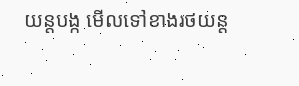យន្តបង្ក មើលទៅខាងរថយន្ត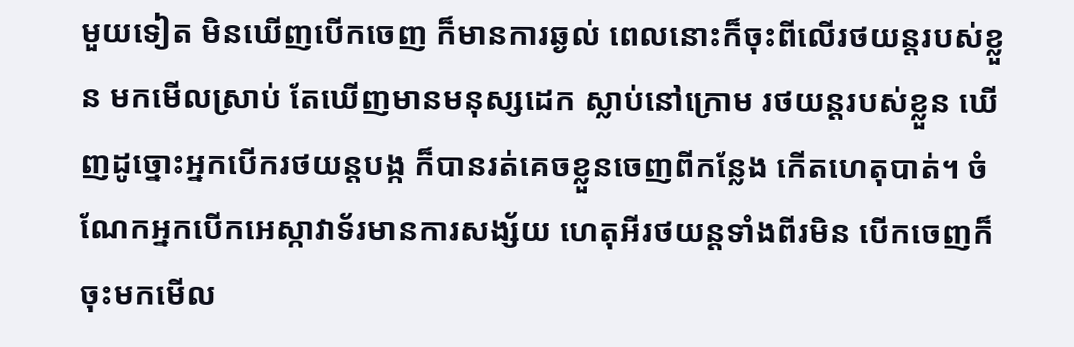មួយទៀត មិនឃើញបើកចេញ ក៏មានការឆ្ងល់ ពេលនោះក៏ចុះពីលើរថយន្តរបស់ខ្លួន មកមើលស្រាប់ តែឃើញមានមនុស្សដេក ស្លាប់នៅក្រោម រថយន្តរបស់ខ្លួន ឃើញដូច្នោះអ្នកបើករថយន្តបង្ក ក៏បានរត់គេចខ្លួនចេញពីកន្លែង កើតហេតុបាត់។ ចំណែកអ្នកបើកអេស្កាវាទ័រមានការសង្ស័យ ហេតុអីរថយន្តទាំងពីរមិន បើកចេញក៏ចុះមកមើល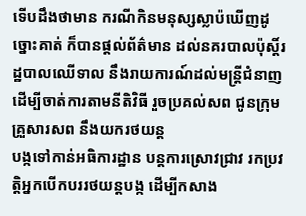ទើបដឹងថាមាន ករណីកិនមនុស្សស្លាប៉ឃើញដូច្នោះគាត់ ក៏បានផ្ដល់ព័ត៌មាន ដល់នគរបាលប៉ុស្ដិ៍រដ្ឋបាលឈើទាល នឹងរាយការណ៍ដល់មន្ត្រីជំនាញ ដើម្បីចាត់ការតាមនីតិវិធី រួចប្រគល់សព ជូនក្រុមគ្រួសារសព នឹងយករថយន្ត
បង្កទៅកាន់អធិការដ្ឋាន បន្តការស្រោវជ្រាវ រកប្រវត្តិអ្នកបើកបររថយន្តបង្ក ដើម្បីកសាង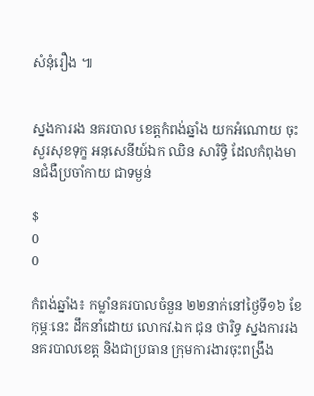សំនុំរឿង ៕


ស្នងការរង នគរបាល ខេត្តកំពង់ឆ្នាំង យកអំណោយ ចុះសួរសុខទុក្ខ អនុសេនីយ៍ឯក ឈិន សារិទ្ធិ ដែលកំពុងមានជំងឺប្រចាំកាយ ជាទម្ងន់

$
0
0

កំពង់ឆ្នាំង៖ កម្លាំនគរបាលចំនួន ២២នាក់នៅថ្ងៃទី១៦ ខែកុម្ភៈនេះ ដឹកនាំដោយ លោកវ.ឯក ជុន ថារិទ្ធ ស្នងការរងនគរបាលខេត្ត និងជាប្រធាន ក្រុមការងារចុះពង្រឹង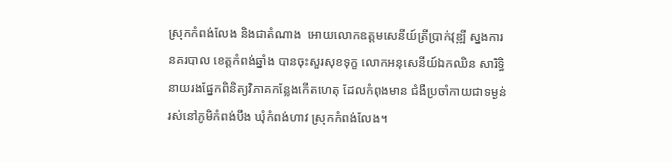ស្រុកកំពង់លែង និងជាតំណាង  អោយលោកឧត្ដមសេនីយ៍ត្រីប្រាក់វុឌ្ឍី ស្នងការនគរបាល ខេត្តកំពង់ឆ្នាំង បានចុះសួរសុខទុក្ខ លោកអនុសេនីយ៍ឯកឈិន សារិទ្ធិ  នាយរងផ្នែកពិនិត្យវិភាគកន្លែងកើតហេតុ ដែលកំពុងមាន ជំងឺប្រចាំកាយជាទម្ងន់   រស់នៅភូមិកំពង់បឹង ឃុំកំពង់ហាវ ស្រុកកំពង់លែង។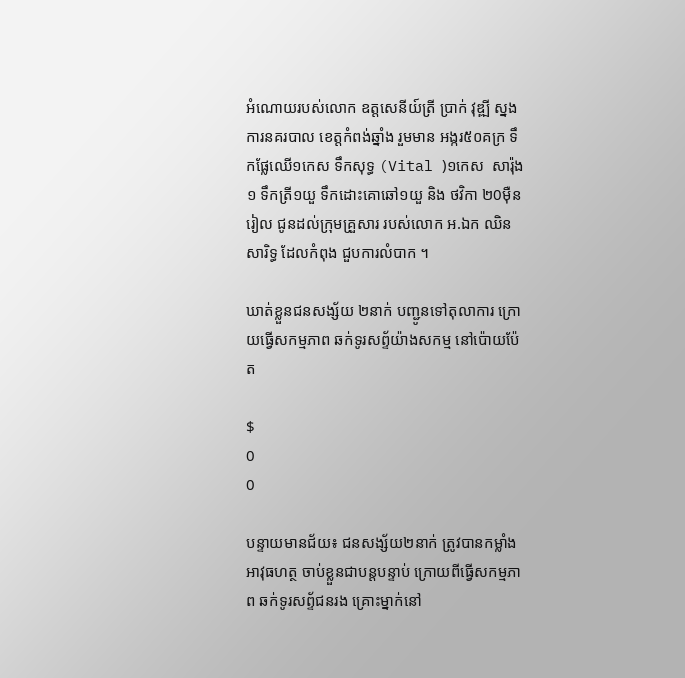អំណោយរបស់លោក ឧត្តសេនីយ៍ត្រី ប្រាក់ វុឌ្ឍី ស្នងការនគរបាល ខេត្តកំពង់ឆ្នាំង រួមមាន អង្ករ៥០គក្រ ទឹកផ្លែឈើ១កេស ទឹកសុទ្ធ (Vital )១កេស  សារ៉ុង១ ទឹកត្រី១យួ ទឹកដោះគោឆៅ១យួ និង ថវិកា ២0ម៉ឺនរៀល ជូនដល់ក្រុមគ្រួសារ របស់លោក អ.ឯក ឈិន សារិទ្ធ ដែលកំពុង ជួបការលំបាក ។

ឃាត់ខ្លួនជនសង្ស័យ ២នាក់ បញ្ជូនទៅតុលាការ ក្រោយធ្វើសកម្មភាព ឆក់ទូរសព្ទ័យ៉ាងសកម្ម នៅប៉ោយប៉ែត

$
0
0

បន្ទាយមានជ័យ៖ ជនសង្ស័យ២នាក់ ត្រូវបានកម្លាំងអាវុធហត្ថ ចាប់ខ្លួនជាបន្តបន្ទាប់ ក្រោយពីធ្វើសកម្មភាព ឆក់ទូរសព្ទ័ជនរង គ្រោះម្នាក់នៅ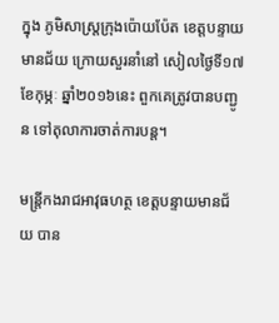ក្នុង ភូមិសាស្ត្រក្រុងប៉ោយប៉ែត ខេត្តបន្ទាយមានជ័យ ក្រោយសួរនាំនៅ សៀលថ្ងៃទី១៧ ខែកុម្ភៈ ឆ្នាំ២០១៦នេះ ពួកគេត្រូវបានបញ្ជូន ទៅតុលាការចាត់ការបន្ត។

មន្ត្រីកងរាជអាវុធហត្ថ ខេត្តបន្ទាយមានជ័យ បាន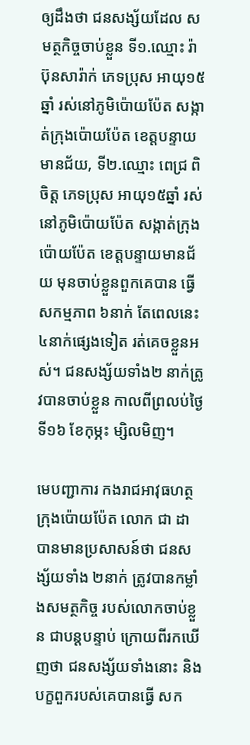ឲ្យដឹងថា ជនសង្ស័យដែល សមត្ថកិច្ចចាប់ខ្លួន ទី១.ឈ្មោះ រ៉ា ប៊ុនសារ៉ាក់ ភេទប្រុស អាយុ១៥ឆ្នាំ រស់នៅភូមិប៉ោយប៉ែត សង្កាត់ក្រុងប៉ោយប៉ែត ខេត្តបន្ទាយមានជ័យ, ទី២.ឈ្មោះ ពេជ្រ ពិចិត្ត ភេទប្រុស អាយុ១៥ឆ្នាំ រស់នៅភូមិប៉ោយប៉ែត សង្កាត់ក្រុងប៉ោយប៉ែត ខេត្តបន្ទាយមានជ័យ មុនចាប់ខ្លួនពួកគេបាន ធ្វើសកម្មភាព ៦នាក់ តែពេលនេះ ៤នាក់ផ្សេងទៀត រត់គេចខ្លួនអស់។ ជនសង្ស័យទាំង២ នាក់ត្រូវបានចាប់ខ្លួន កាលពីព្រលប់ថ្ងៃទី១៦ ខែកុម្ភះ ម្សិលមិញ។

មេបញ្ជាការ កងរាជអាវុធហត្ថ កុ្រងប៉ោយប៉ែត លោក ជា ដា បានមានប្រសាសន៍ថា ជនសង្ស័យទាំង ២នាក់ ត្រូវបានកម្លាំងសមត្ថកិច្ច របស់លោកចាប់ខ្លួន ជាបន្តបន្ទាប់ ក្រោយពីរកឃើញថា ជនសង្ស័យទាំងនោះ និងបក្ខពួករបស់គេបានធ្វើ សក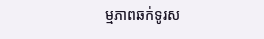ម្មភាពឆក់ទូរស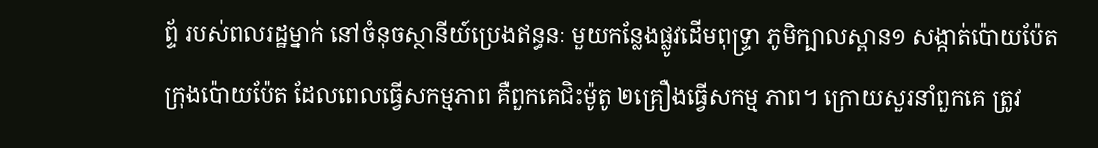ព្ទ័ របស់ពលរដ្ឋម្នាក់ នៅចំនុចស្ថានីយ៍ប្រេងឥន្ធនៈ មួយកន្លែងផ្លូវដើមពុទ្រ្ទា ភូមិក្បាលស្ពាន១ សង្កាត់ប៉ោយប៉ែត ក្រុងប៉ោយប៉ែត ដែលពេលធ្វើសកម្មភាព គឺពួកគេជិះម៉ូតូ ២គ្រឿងធ្វើសកម្ម ភាព។ ក្រោយសួរនាំពួកគេ ត្រូវ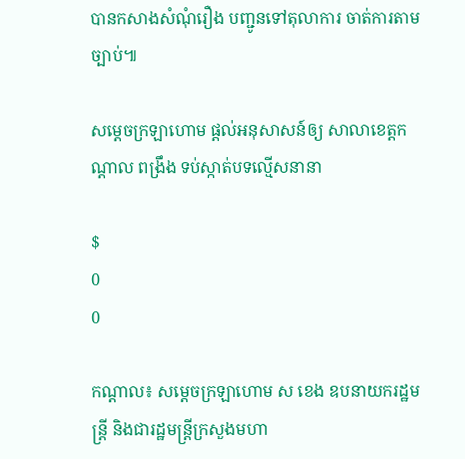បានកសាងសំណុំរឿង បញ្ជូនទៅតុលាការ ចាត់ការតាមច្បាប់៕

សម្តេចក្រឡាហោម ផ្តល់អនុសាសន៍ឲ្យ សាលាខេត្តកណ្តាល ពង្រឹង ទប់ស្កាត់បទល្មើសនានា

$
0
0

កណ្តាល៖ សម្តេចក្រឡាហោម ស ខេង ឧបនាយករដ្ឋមន្រ្តី និងជារដ្ឋមន្រ្តីក្រសួងមហា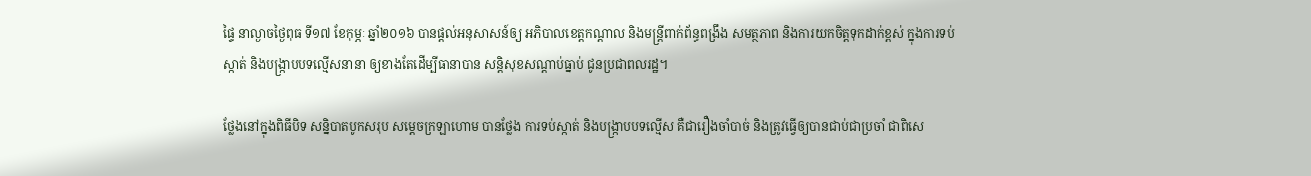ផ្ទៃ នាល្ងាចថ្ងៃពុធ ទី១៧ ខែកុម្ភៈ ឆ្នាំ២០១៦ បានផ្តល់អនុសាសន៍ឲ្យ អភិបាលខេត្តកណ្តាល និងមន្រ្តីពាក់ព័ន្ធពង្រឹង សមត្ថភាព និងការយកចិត្តទុកដាក់ខ្ពស់ ក្នុងការទប់ស្កាត់ និងបង្រ្កាបបទល្មើសនានា ឲ្យខាងតែដើម្បីធានាបាន សន្តិសុខសណ្តាប់ធ្នាប់ ជូនប្រជាពលរដ្ឋ។

ថ្លែងនៅក្នុងពិធីបិទ សន្និបាតបូកសរុប សម្តេចក្រឡាហោម បានថ្លែង ការទប់ស្កាត់ និងបង្រ្កាបបទល្មើស គឺជារឿងចាំបាច់ និងត្រូវធ្វើឲ្យបានជាប់ជាប្រចាំ ជាពិសេ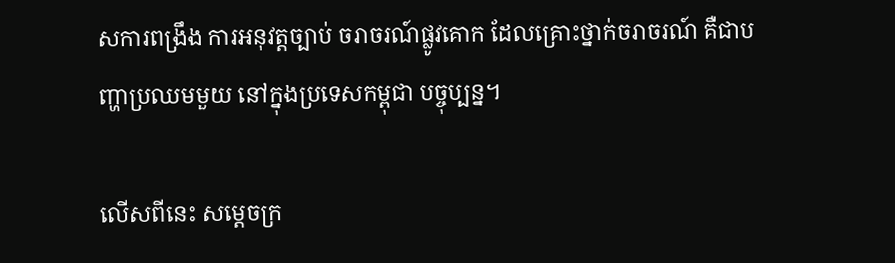សការពង្រឹង ការអនុវត្តច្បាប់ ចរាចរណ៍ផ្លូវគោក ដែលគ្រោះថ្នាក់ចរាចរណ៍ គឺជាបញ្ហាប្រឈមមួយ នៅក្នុងប្រទេសកម្ពុជា បច្ចុប្បន្ន។

លើសពីនេះ សម្តេចក្រ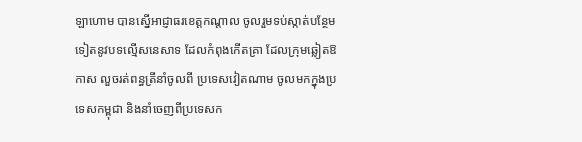ឡាហោម បានស្នើអាជ្ញាធរខេត្តកណ្តាល ចូលរួមទប់ស្កាត់បន្ថែម ទៀតនូវបទលើ្មសនេសាទ ដែលកំពុងកើតគ្រា ដែលក្រុមឆ្លៀតឱកាស លួចរត់ពន្ធត្រីនាំចូលពី ប្រទេសវៀតណាម ចូលមកក្នុងប្រទេសកម្ពុជា និងនាំចេញពីប្រទេសក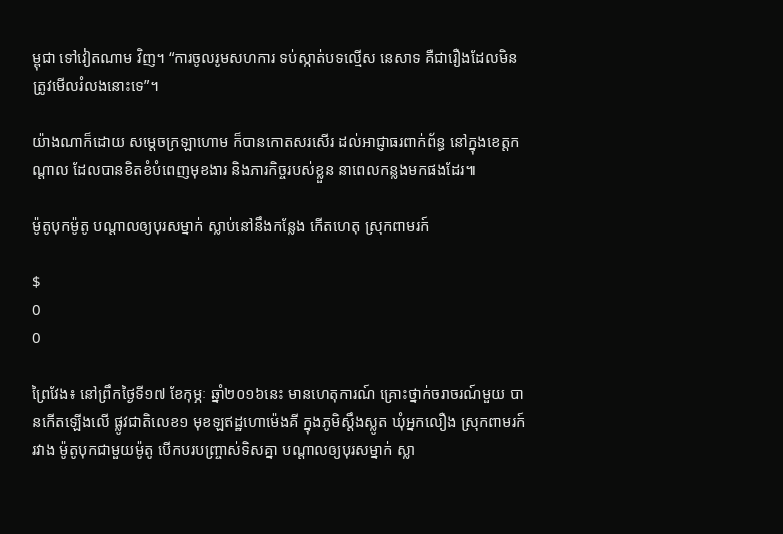ម្ពុជា ទៅវៀតណាម វិញ។ “ការចូលរូមសហការ ទប់ស្កាត់បទល្មើស នេសាទ គឺជារឿងដែលមិន ត្រូវមើលរំលងនោះទេ”។

យ៉ាងណាក៏ដោយ សម្តេចក្រឡាហោម ក៏បានកោតសរសើរ ដល់អាជ្ញាធរពាក់ព័ន្ធ នៅក្នុងខេត្តកណ្តាល ដែលបានខិតខំបំពេញមុខងារ និងភារកិច្ចរបស់ខ្លួន នាពេលកន្លងមកផងដែរ៕

ម៉ូតូបុកម៉ូតូ បណ្ដាលឲ្យបុរសម្នាក់ ស្លាប់នៅនឹងកន្លែង កើតហេតុ ស្រុកពាមរក៍

$
0
0

ព្រៃវែង៖ នៅព្រឹកថ្ងៃទី១៧ ខែកុម្ភៈ ឆ្នាំ២០១៦នេះ មានហេតុការណ៍ គ្រោះថ្នាក់ចរាចរណ៍មួយ បានកើតឡើងលើ ផ្លូវជាតិលេខ១ មុខឡឥដ្ឋហោម៉េងគី ក្នុងភូមិស្តឹងស្លូត ឃុំអ្នកលឿង ស្រុកពាមរក៍ រវាង ម៉ូតូបុកជាមួយម៉ូតូ បើកបរបញ្ច្រាស់ទិសគ្នា បណ្ដាលឲ្យបុរសម្នាក់ ស្លា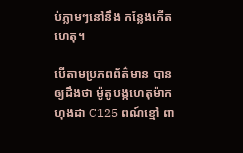ប់ភ្លាមៗនៅនឹង កន្លែងកើតហេតុ។

បើតាមប្រភពព័ត៌មាន បានឲ្យដឹងថា ម៉ូតូបង្កហេតុម៉ាក ហុងដា C125 ពណ៍ខ្មៅ ពា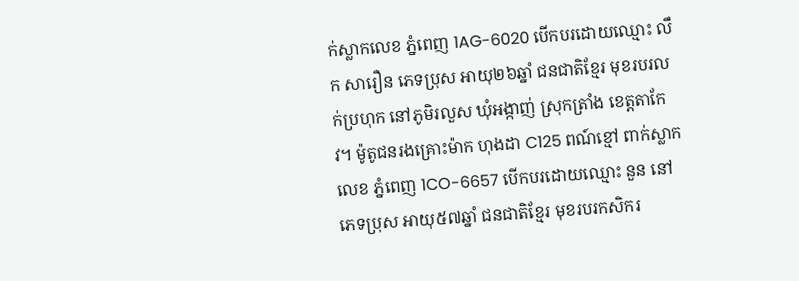ក់ស្លាកលេខ ភ្នំពេញ 1AG-6020 បើកបរដោយឈ្មោះ លឹក សារឿន ភេទប្រុស អាយុ២៦ឆ្នាំ ជនជាតិខ្មែរ មុខរបរលក់ប្រហុក នៅភូមិរលួស ឃុំអង្កាញ់ ស្រុកត្រាំង ខេត្តតាកែវ។ ម៉ូតូជនរងគ្រោះម៉ាក ហុងដា C125 ពណ៍ខ្មៅ ពាក់ស្លាកលេខ ភ្នំពេញ 1CO-6657 បើកបរដោយឈ្មោះ នួន នៅ ភេទប្រុស អាយុ៥៧ឆ្នាំ ជនជាតិខ្មែរ មុខរបរកសិករ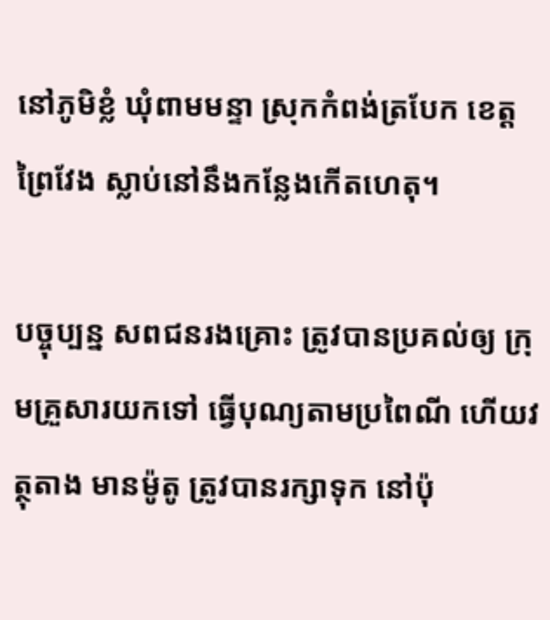នៅភូមិខ្លំ ឃុំពាមមន្ទា ស្រុកកំពង់ត្របែក ខេត្តព្រៃវែង ស្លាប់នៅនឹងកន្លែងកើតហេតុ។

បច្ចុប្បន្ន សពជនរងគ្រោះ ត្រូវបានប្រគល់ឲ្យ ក្រុមគ្រួសារយកទៅ ធ្វើបុណ្យតាមប្រពៃណី ហើយវត្ថុតាង មានម៉ូតូ ត្រូវបានរក្សាទុក នៅប៉ុ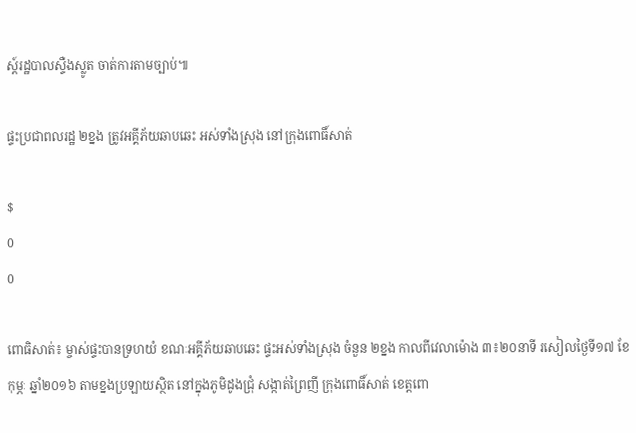ស្ត៍រដ្ឋបាលស្ទឺងស្លូត ចាត់ការតាមច្បាប់៕

ផ្ទះប្រជាពលរដ្ឋ ២ខ្នង ត្រូវអគ្គីភ័យឆាបឆេះ អស់ទាំងស្រុង នៅក្រុងពោធិ៍សាត់

$
0
0

ពោធិសាត់៖ ម្ចាស់ផ្ទះបានទ្រហយំ ខណៈអគ្គីភ័យឆាបឆេះ ផ្ទះអស់ទាំងស្រុង ចំនួន ២ខ្នង កាលពីវេលាម៉ោង ៣៖២០នាទី រសៀលថ្ងៃទី១៧ ខែកុម្ភៈ ឆ្នាំ២០១៦ តាមខ្នងប្រឡាយស្ថិត នៅក្នុងភូមិដូងជ្រុំ សង្កាត់ព្រៃញី ក្រុងពោធិ៍សាត់ ខេត្តពោ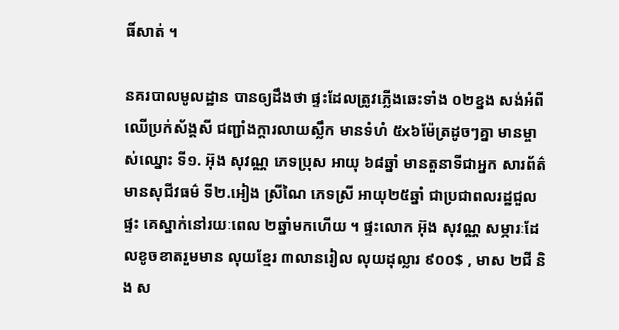ធិ៍សាត់ ។

នគរបាលមូលដ្ឋាន បានឲ្យដឹងថា ផ្ទះដែលត្រូវភ្លើងឆេះទាំង ០២ខ្នង សង់អំពីឈើប្រក់ស័ង្គសី ជញ្ជាំងក្តារលាយស្លឹក មានទំហំ ៥x៦ម៉ែត្រដូចៗគ្នា មានម្ចាស់ឈ្នោះ ទី១. អ៊ុង សុវណ្ណ ភេទប្រុស អាយុ ៦៨ឆ្នាំ មានតួនាទីជាអ្នក សារព័ត៌មានសុជីវធម៌ ទី២.អៀង ស្រីណៃ ភេទស្រី អាយុ២៥ឆ្នាំ ជាប្រជាពលរដ្ឋជួលផ្ទះ គេស្នាក់នៅរយៈពេល ២ឆ្នាំមកហើយ ។ ផ្ទះលោក អ៊ុង សុវណ្ណ សម្ភារៈដែលខូចខាតរួមមាន លុយខ្មែរ ៣លានរៀល លុយដុល្លារ ៩០០$ , មាស ២ជី និង ស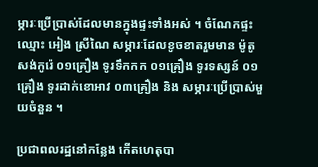ម្ភារៈប្រើប្រាស់ដែលមានក្នុងផ្ទះទាំងអស់ ។ ចំណែកផ្ទះឈ្មោះ អៀង ស្រីណៃ សម្ភារៈដែលខូចខាតរួមមាន ម៉ូតូសង់កូរ៉េ ០១គ្រឿង ទូរទឹកកក ០១គ្រឿង ទូរទស្សន៍ ០១គ្រឿង ទូរដាក់ខោអាវ ០៣គ្រឿង និង សម្ភារៈប្រើប្រាស់មួយចំនួន ។

ប្រជាពលរដ្ឋនៅកន្លែង កើតហេតុបា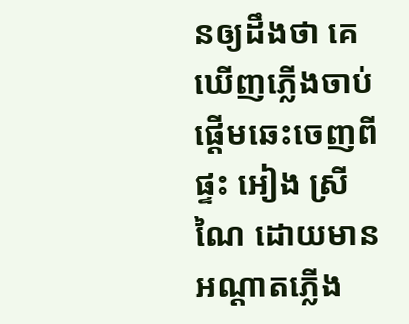នឲ្យដឹងថា គេឃើញភ្លើងចាប់ផ្តើមឆេះចេញពីផ្ទះ អៀង ស្រីណៃ ដោយមានអណ្តាតភ្លើង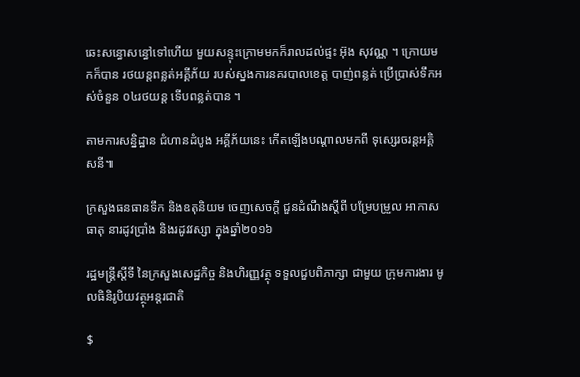ឆេះសន្ធោសន្ធៅទៅហើយ មួយសន្ទុះក្រោមមកក៏រាលដល់ផ្ទះ អ៊ុង សុវណ្ណ ។ ក្រោយមកក៏បាន រថយន្តពន្លត់អគ្គីភ័យ របស់ស្នងការនគរបាលខេត្ត បាញ់ពន្លត់ ប្រើប្រាស់ទឹកអស់ចំនួន ០៤រថយន្ត ទើបពន្លត់បាន ។

តាមការសន្និដ្ឋាន ជំហានដំបូង អគ្គីភ័យនេះ កើតឡើងបណ្តាលមកពី ទុស្សេរចរន្តអគ្គិសនី៕

ក្រសួងធនធានទឹក និងឧតុនិយម ចេញសេចក្តី ជួនដំណឹងស្តីពី បម្រែបម្រួល អាកាសធាតុ នារដូវប្រាំង និងរដូវវស្សា ក្នុងឆ្នាំ២០១៦

រដ្ឋមន្រ្តីស្តីទី នៃក្រសួងសេដ្ឋកិច្ច និងហិរញ្ញវត្ថុ ទទួលជួបពិភាក្សា ជាមួយ ក្រុមការងារ មូលធិនិរូបិយវត្ថុអន្តរជាតិ

$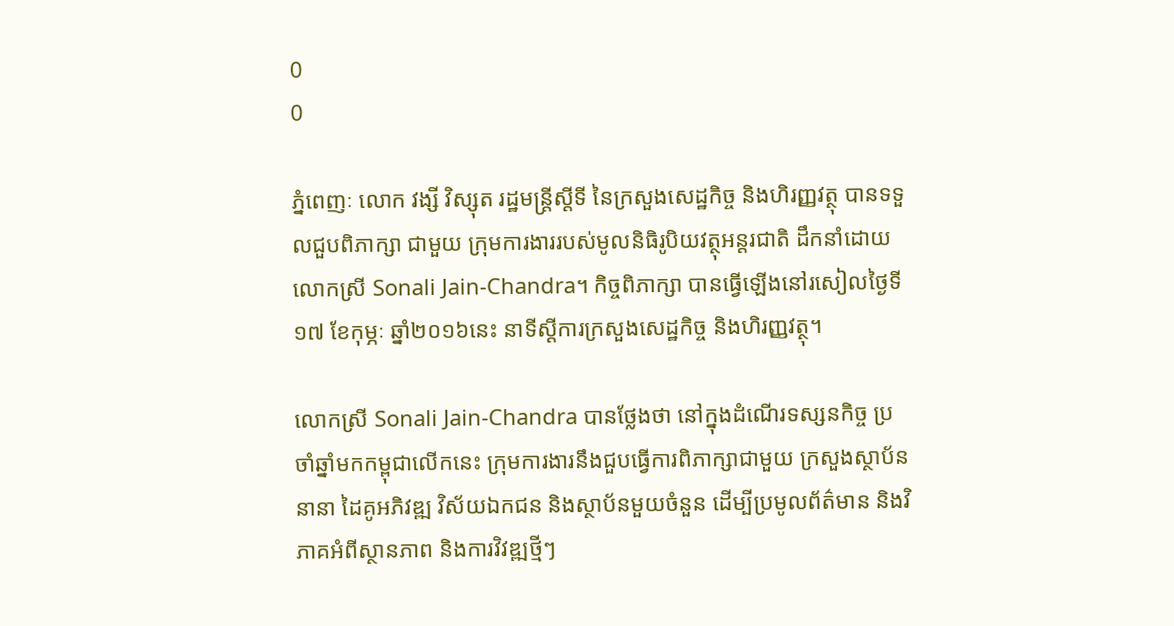0
0

ភ្នំពេញៈ លោក វង្សី វិស្សុត រដ្ឋមន្រ្តីស្តីទី នៃក្រសួងសេដ្ឋកិច្ច និងហិរញ្ញវត្ថុ បានទទួលជួបពិភាក្សា ជាមួយ ក្រុមការងាររបស់មូលនិធិរូបិយវត្ថុអន្តរជាតិ ដឹកនាំដោយលោកស្រី Sonali Jain-Chandra។ កិច្ចពិភាក្សា បានធ្វើឡើងនៅរសៀលថ្ងៃទី១៧ ខែកុម្ភៈ ឆ្នាំ២០១៦នេះ នាទីស្ដីការក្រសួងសេដ្ឋកិច្ច និងហិរញ្ញវត្ថុ។

លោកស្រី Sonali Jain-Chandra បានថ្លែងថា នៅក្នុងដំណើរទស្សនកិច្ច ប្រចាំឆ្នាំមកកម្ពុជាលើកនេះ ក្រុមការងារនឹងជួបធ្វើការពិភាក្សាជាមួយ ក្រសួងស្ថាប័ននានា ដៃគូអភិវឌ្ឍ វិស័យឯកជន និងស្ថាប័នមួយចំនួន ដើម្បីប្រមូលព័ត៌មាន និងវិភាគអំពីស្ថានភាព និងការវិវឌ្ឍថ្មីៗ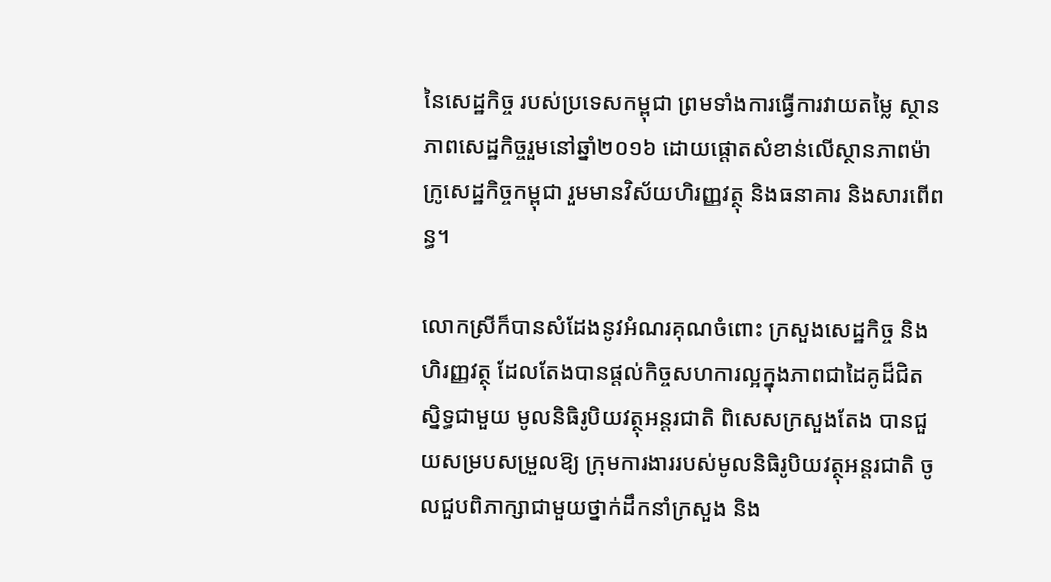នៃសេដ្ឋកិច្ច របស់ប្រទេសកម្ពុជា ព្រមទាំងការធ្វើការវាយតម្លៃ ស្ថានភាពសេដ្ឋកិច្ចរួមនៅឆ្នាំ២០១៦ ដោយផ្តោតសំខាន់លើស្ថានភាពម៉ាក្រូសេដ្ឋកិច្ចកម្ពុជា រួមមានវិស័យហិរញ្ញវត្ថុ និងធនាគារ និងសារពើពន្ធ។

លោកស្រីក៏បានសំដែងនូវអំណរគុណចំពោះ ក្រសួងសេដ្ឋកិច្ច និងហិរញ្ញវត្ថុ ដែលតែងបានផ្តល់កិច្ចសហការល្អក្នុងភាពជាដៃគូដ៏ជិតស្និទ្ធជាមួយ មូលនិធិរូបិយវត្ថុអន្តរជាតិ ពិសេសក្រសួងតែង បានជួយសម្របសម្រួលឱ្យ ក្រុមការងាររបស់មូលនិធិរូបិយវត្ថុអន្តរជាតិ ចូលជួបពិភាក្សាជាមួយថ្នាក់ដឹកនាំក្រសួង និង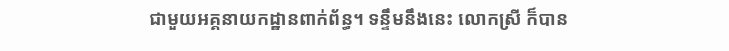ជាមួយអគ្គនាយកដ្ឋានពាក់ព័ន្ធ។ ទន្ទឹមនឹងនេះ លោកស្រី ក៏បាន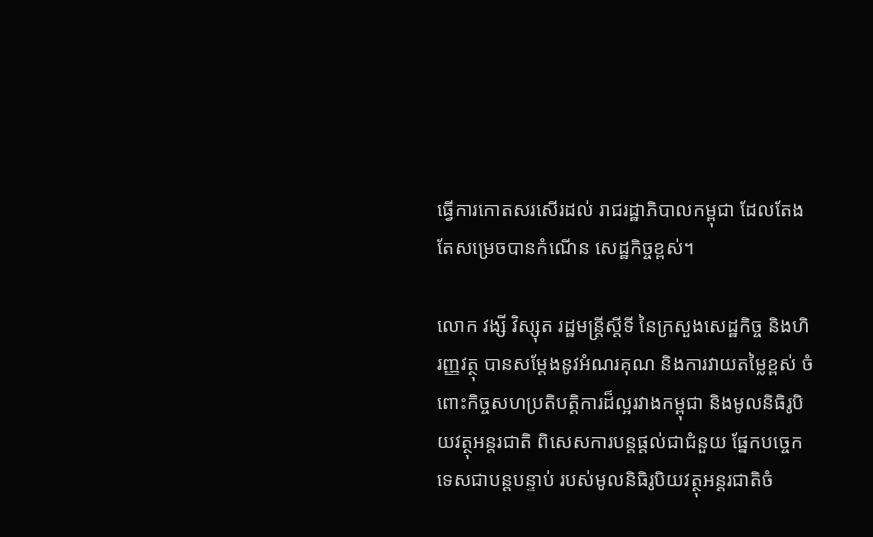ធ្វើការកោតសរសើរដល់ រាជរដ្ឋាភិបាលកម្ពុជា ដែលតែងតែសម្រេចបានកំណើន សេដ្ឋកិច្ចខ្ពស់។

លោក វង្សី វិស្សុត រដ្ឋមន្រ្តីស្តីទី នៃក្រសួងសេដ្ឋកិច្ច និងហិរញ្ញវត្ថុ បានសម្តែងនូវអំណរគុណ និងការវាយតម្លៃខ្ពស់ ចំពោះកិច្ចសហប្រតិបត្តិការដ៏ល្អរវាងកម្ពុជា និងមូលនិធិរូបិយវត្ថុអន្តរជាតិ ពិសេសការបន្តផ្តល់ជាជំនួយ ផ្នែកបច្ចេកទេសជាបន្តបន្ទាប់ របស់មូលនិធិរូបិយវត្ថុអន្តរជាតិចំ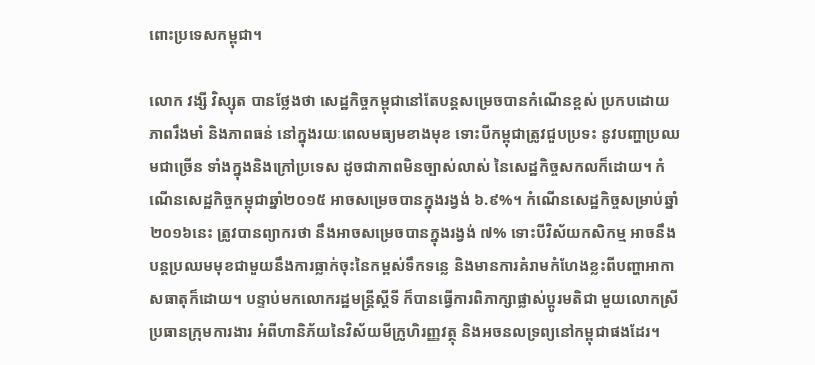ពោះប្រទេសកម្ពុជា។

លោក វង្សី វិស្សុត បានថ្លែងថា សេដ្ឋកិច្ចកម្ពុជានៅតែបន្តសម្រេចបានកំណើនខ្ពស់ ប្រកបដោយភាពរឹងមាំ និងភាពធន់ នៅក្នុងរយៈពេលមធ្យមខាងមុខ ទោះបីកម្ពុជាត្រូវជួបប្រទះ នូវបញ្ហាប្រឈមជាច្រើន ទាំងក្នុងនិងក្រៅប្រទេស ដូចជាភាពមិនច្បាស់លាស់ នៃសេដ្ឋកិច្ចសកលក៏ដោយ។ កំណើនសេដ្ឋកិច្ចកម្ពុជាឆ្នាំ២០១៥ អាចសម្រេចបានក្នុងរង្វង់ ៦.៩%។ កំណើនសេដ្ឋកិច្ចសម្រាប់ឆ្នាំ២០១៦នេះ ត្រូវបានព្យាករថា នឹងអាចសម្រេចបានក្នុងរង្វង់ ៧% ទោះបីវិស័យកសិកម្ម អាចនឹងបន្តប្រឈមមុខជាមួយនឹងការធ្លាក់ចុះនៃកម្ពស់ទឹកទន្លេ និងមានការគំរាមកំហែងខ្លះពីបញ្ហាអាកាសធាតុក៏ដោយ។ បន្ទាប់មកលោករដ្ឋមន្រ្តីស្តីទី ក៏បានធ្វើការពិភាក្សាផ្លាស់ប្តូរមតិជា មួយលោកស្រីប្រធានក្រុមការងារ អំពីហានិភ័យនៃវិស័យមីក្រូហិរញ្ញវត្ថុ និងអចនលទ្រព្យនៅកម្ពុជាផងដែរ។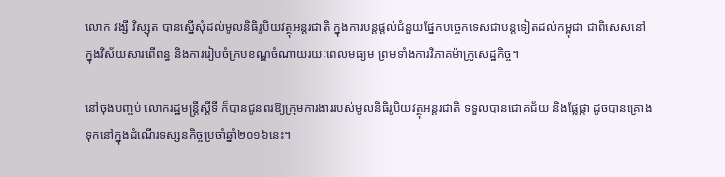លោក វង្សី វិស្សុត បានស្នើសុំដល់មូលនិធិរូបិយវត្ថុអន្តរជាតិ ក្នុងការបន្តផ្តល់ជំនួយផ្នែកបច្ចេកទេសជាបន្តទៀតដល់កម្ពុជា ជាពិសេសនៅក្នុងវិស័យសារពើពន្ធ និងការរៀបចំក្របខណ្ឌចំណាយរយៈពេលមធ្យម ព្រមទាំងការវិភាគម៉ាក្រូសេដ្ឋកិច្ច។

នៅចុងបញ្ចប់ លោករដ្ឋមន្រ្តីស្តីទី ក៏បានជូនពរឱ្យក្រុមការងាររបស់មូលនិធិរូបិយវត្ថុអន្តរជាតិ ទទួលបានជោគជ័យ និងផ្លែផ្កា ដូចបានគ្រោងទុកនៅក្នុងដំណើរទស្សនកិច្ចប្រចាំឆ្នាំ២០១៦នេះ។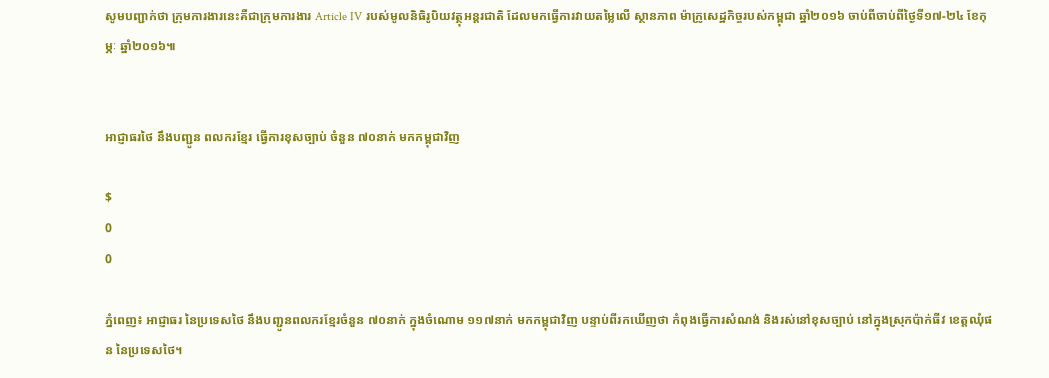សូមបញ្ជាក់ថា ក្រុមការងារនេះគឺជាក្រុមការងារ Article IV របស់មូលនិធិរូបិយវត្ថុអន្តរជាតិ ដែលមកធ្វើការវាយតម្លៃលើ ស្ថានភាព ម៉ាក្រូសេដ្ឋកិច្ចរបស់កម្ពុជា ឆ្នាំ២០១៦ ចាប់ពីចាប់ពីថ្ងៃទី១៧-២៤ ខែកុម្ភៈ ឆ្នាំ២០១៦៕


អាជ្ញាធរថៃ នឹងបញ្ជូន ពលករខ្មែរ ធ្វើការខុសច្បាប់ ចំនួន ៧០នាក់ មកកម្ពុជាវិញ

$
0
0

ភ្នំពេញ៖ អាជ្ញាធរ នៃប្រទេសថៃ នឹងបញ្ជូនពលករខ្មែរចំនួន ៧០នាក់ ក្នុងចំណោម ១១៧នាក់ មកកម្ពុជាវិញ បន្ទាប់ពីរកឃើញថា កំពុងធ្វើការសំណង់ និងរស់នៅខុសច្បាប់ នៅក្នុងស្រុកប៉ាក់ធីវ ខេត្តឈុំផន នៃប្រទេសថៃ។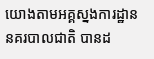យោងតាមអគ្គស្នងការដ្ឋាននគរបាលជាតិ បានដ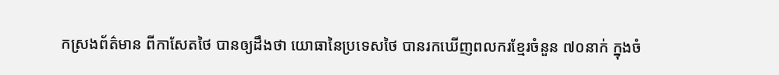កស្រងព័ត៌មាន ពីកាសែតថៃ បានឲ្យដឹងថា យោធានៃប្រទេសថៃ បានរកឃើញពលករខ្មែរចំនួន ៧០នាក់ ក្នុងចំ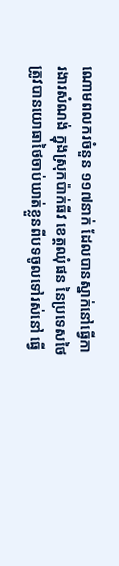ណោមពលករចំនួន ១១៧នាក់ ដែលបានស្នាក់នៅធ្វើការងារសំណង់ ក្នុងស្រុកប៉ាក់ធីវ ខេត្តឈុំផន នៃប្រទេសថៃ ត្រូវបានយោធាថៃចាប់ឃាត់ខ្លួនពីបទចូលទៅរស់នៅ ធ្វើ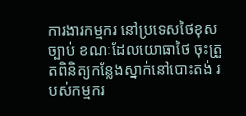ការងារកម្មករ នៅប្រទេសថៃខុសច្បាប់ ខណៈដែលយោធាថៃ ចុះត្រួតពិនិត្យកន្លែងស្នាក់នៅបោះតង់ របស់កម្មករ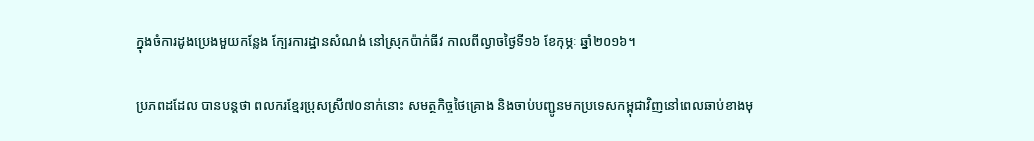ក្នុងចំការដូងប្រេងមួយកន្លែង ក្បែរការដ្ឋានសំណង់ នៅស្រុកប៉ាក់ធីវ កាលពីល្ងាចថ្ងៃទី១៦ ខែកុម្ភៈ ឆ្នាំ២០១៦។

ប្រភពដដែល បានបន្តថា ពលករខ្មែរប្រុសស្រី៧០នាក់នោះ សមត្ថកិច្ចថៃគ្រោង និងចាប់បញ្ជូនមកប្រទេសកម្ពុជាវិញនៅពេលឆាប់ខាងមុ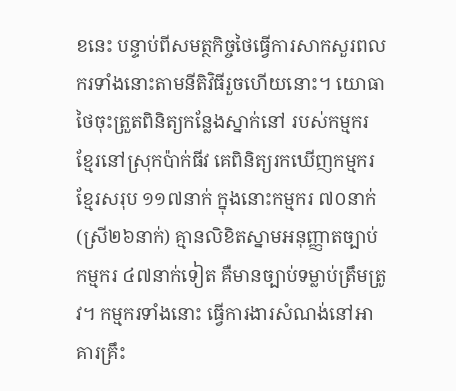ខនេះ បន្ទាប់ពីសមត្ថកិច្ចថៃធ្វើការសាកសួរពលករទាំងនោះតាមនីតិវិធីរួចហើយនោះ។ យោធាថៃចុះត្រួតពិនិត្យកន្លែងស្នាក់នៅ របស់កម្មករខ្មែរនៅស្រុកប៉ាក់ធីវ គេពិនិត្យរកឃើញកម្មករខ្មែរសរុប ១១៧នាក់ ក្នុងនោះកម្មករ ៧០នាក់ (ស្រី២៦នាក់) គ្មានលិខិតស្នាមអនុញ្ញាតច្បាប់កម្មករ ៤៧នាក់ទៀត គឺមានច្បាប់ទម្លាប់ត្រឹមត្រូវ។ កម្មករទាំងនោះ ធ្វើការងារសំណង់នៅអាគារគ្រឹះ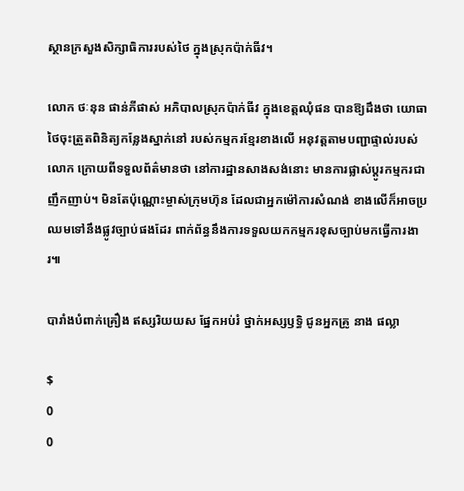ស្ថានក្រសួងសិក្សាធិការរបស់ថៃ ក្នុងស្រុកប៉ាក់ធីវ។

លោក ថៈនុន ផាន់ភីផាស់ អភិបាលស្រុកប៉ាក់ធីវ ក្នុងខេត្តឈុំផន បានឱ្យដឹងថា យោធាថៃចុះត្រួតពិនិត្យកន្លែងស្នាក់នៅ របស់កម្មករខ្មែរខាងលើ អនុវត្តតាមបញ្ជាផ្ទាល់របស់លោក ក្រោយពីទទួលព័ត៌មានថា នៅការដ្ឋានសាងសង់នោះ មានការផ្លាស់ប្តូរកម្មករជាញឹកញាប់។ មិនតែប៉ុណ្ណោះម្ចាស់ក្រុមហ៊ុន ដែលជាអ្នកម៉ៅការសំណង់ ខាងលើក៏អាចប្រឈមទៅនឹងផ្លូវច្បាប់ផងដែរ ពាក់ព័ន្ធនឹងការទទួលយកកម្មករខុសច្បាប់មកធ្វើការងារ៕

បារាំងបំពាក់គ្រឿង ឥស្សរិយយស ផ្នែកអប់រំ ថ្នាក់អស្សឫទ្ធិ ជូនអ្នកគ្រូ នាង ផល្លា

$
0
0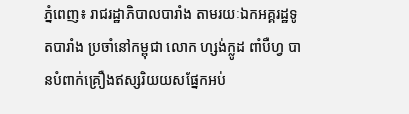ភ្នំពេញ៖ រាជរដ្ឋាភិបាលបារាំង តាមរយៈឯកអគ្គរដ្ឋទូតបារាំង ប្រចាំនៅកម្ពុជា លោក ហ្សង់ក្លូដ ពាំបឺហ្វ បានបំពាក់គ្រឿងឥស្សរិយយសផ្នែកអប់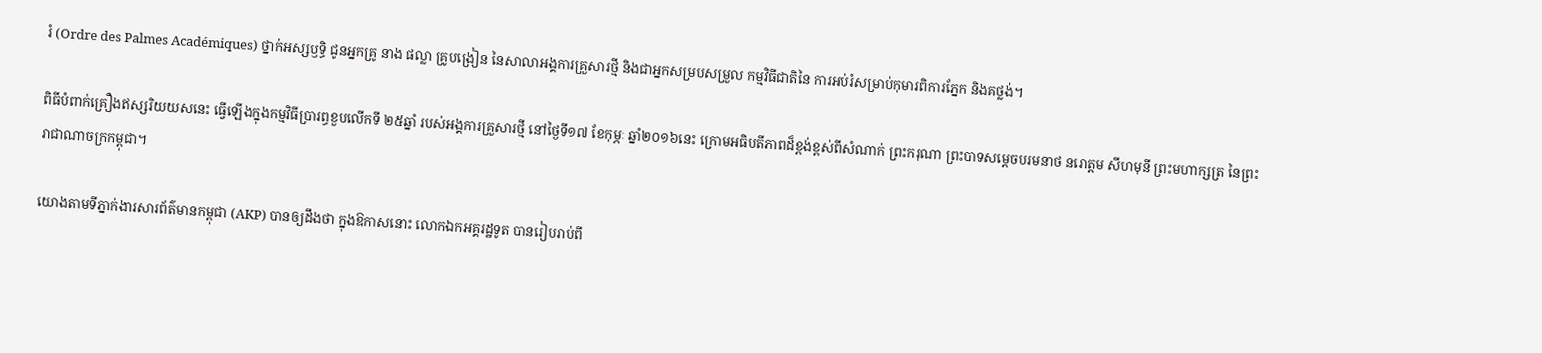រំ (Ordre des Palmes Académiques) ថ្នាក់អស្សឫទ្ធិ ជូនអ្នកគ្រូ នាង ផល្លា គ្រូបង្រៀន នៃសាលាអង្គការគ្រួសារថ្មី និងជាអ្នកសម្របសម្រួល កម្មវិធីជាតិនៃ ការអប់រំសម្រាប់កុមារពិការភ្នែក និងគថ្លង់។

ពិធីបំពាក់គ្រឿងឥស្សរិយយសនេះ ធ្វើឡើងក្នុងកម្មវិធីប្រារព្ធខួបលើកទី ២៥ឆ្នាំ របស់អង្គការគ្រួសារថ្មី នៅថ្ងៃទី១៧ ខែកុម្ភៈ ឆ្នាំ២០១៦នេះ ក្រោមអធិបតីភាពដ៏ខ្ពង់ខ្ពស់ពីសំណាក់ ព្រះករុណា ព្រះបាទសម្ដេចបរមនាថ នរោត្តម សីហមុនី ព្រះមហាក្សត្រ នៃព្រះរាជាណាចក្រកម្ពុជា។

យោងតាមទីភ្នាក់ងារសារព័ត៌មានកម្ពុជា (AKP) បានឲ្យដឹងថា ក្នុងឱកាសនោះ លោកឯកអគ្គរដ្ឋទូត បានរៀបរាប់ពី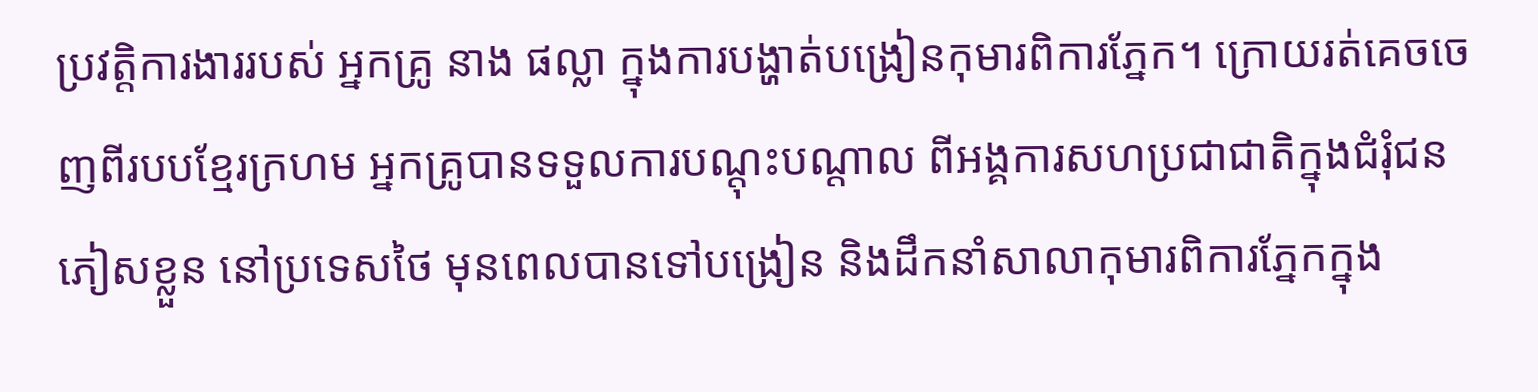ប្រវត្តិការងាររបស់ អ្នកគ្រូ នាង ផល្លា ក្នុងការបង្ហាត់បង្រៀនកុមារពិការភ្នែក។ ក្រោយរត់គេចចេញពីរបបខ្មែរក្រហម អ្នកគ្រូបានទទួលការបណ្តុះបណ្តាល ពីអង្គការសហប្រជាជាតិក្នុងជំរុំជនភៀសខ្លួន នៅប្រទេសថៃ មុនពេលបានទៅបង្រៀន និងដឹកនាំសាលាកុមារពិការភ្នែកក្នុង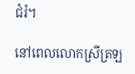ជំរំ។

នៅពេលលោកស្រីត្រឡ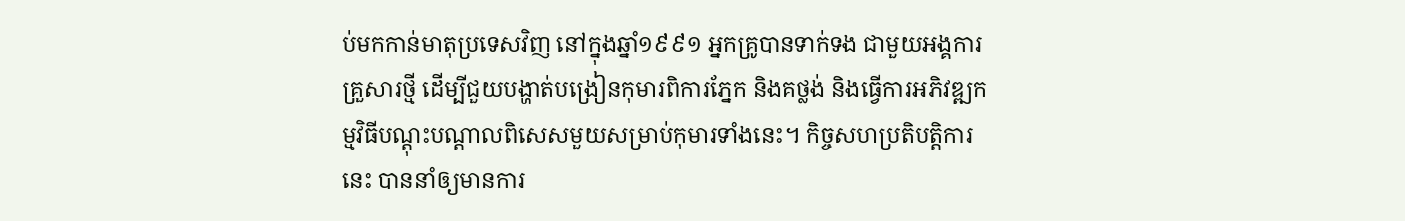ប់មកកាន់មាតុប្រទេសវិញ នៅក្នុងឆ្នាំ១៩៩១ អ្នកគ្រូបានទាក់ទង ជាមួយអង្គការគ្រួសារថ្មី ដើម្បីជួយបង្ហាត់បង្រៀនកុមារពិការភ្នែក និងគថ្លង់ និងធ្វើការអភិវឌ្ឍកម្មវិធីបណ្តុះបណ្តាលពិសេសមួយសម្រាប់កុមារទាំងនេះ។ កិច្ចសហប្រតិបត្តិការនេះ បាននាំឲ្យមានការ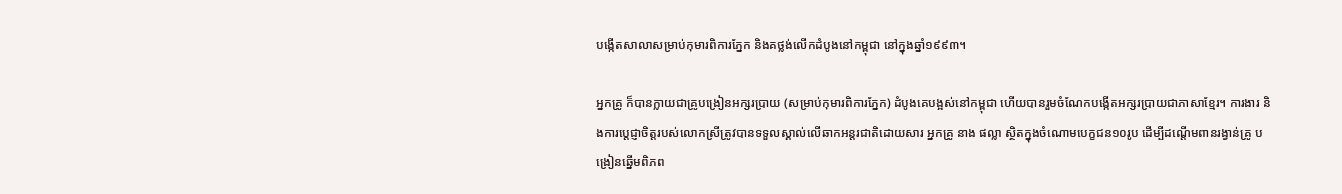បង្កើតសាលាសម្រាប់កុមារពិការភ្នែក និងគថ្លង់លើកដំបូងនៅកម្ពុជា នៅក្នុងឆ្នាំ១៩៩៣។

អ្នកគ្រូ ក៏បានក្លាយជាគ្រូបង្រៀនអក្សរប្រាយ (សម្រាប់កុមារពិការភ្នែក) ដំបូងគេបង្អស់នៅកម្ពុជា ហើយបានរួមចំណែកបង្កើតអក្សរប្រាយជាភាសាខ្មែរ។ ការងារ និងការប្តេជ្ញាចិត្តរបស់លោកស្រីត្រូវបានទទួលស្គាល់លើឆាកអន្តរជាតិដោយសារ អ្នកគ្រូ នាង ផល្លា ស្ថិតក្នុងចំណោមបេក្ខជន១០រូប ដើម្បីដណ្តើមពានរង្វាន់គ្រូ បង្រៀនឆ្នើមពិភព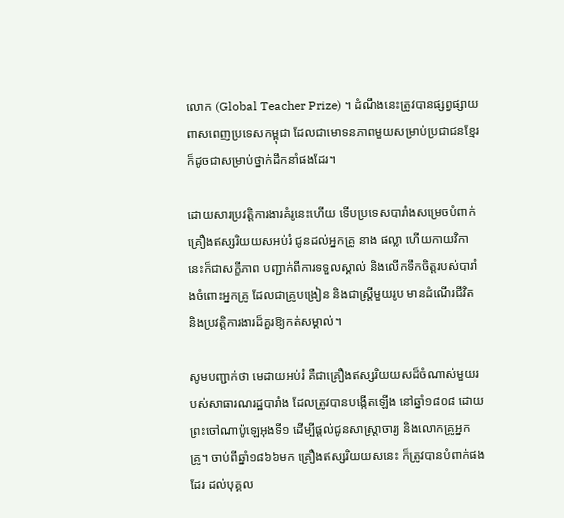លោក (Global Teacher Prize) ។ ដំណឹងនេះត្រូវបានផ្សព្វផ្សាយពាសពេញប្រទេសកម្ពុជា ដែលជាមោទនភាពមួយសម្រាប់ប្រជាជនខ្មែរ ក៏ដូចជាសម្រាប់ថ្នាក់ដឹកនាំផងដែរ។

ដោយសារប្រវត្តិការងារគំរូនេះហើយ ទើបប្រទេសបារាំងសម្រេចបំពាក់គ្រឿងឥស្សរិយយសអប់រំ ជូនដល់អ្នកគ្រូ នាង ផល្លា ហើយកាយវិកានេះក៏ជាសក្ខីភាព បញ្ជាក់ពីការទទួលស្គាល់ និងលើកទឹកចិត្តរបស់បារាំងចំពោះអ្នកគ្រូ ដែលជាគ្រូបង្រៀន និងជាស្រ្តីមួយរូប មានដំណើរជីវិត និងប្រវត្តិការងារដ៏គួរឱ្យកត់សម្គាល់។

សូមបញ្ជាក់ថា មេដាយអប់រំ គឺជាគ្រឿងឥស្សរិយយសដ៏ចំណាស់មួយរបស់សាធារណរដ្ឋបារាំង ដែលត្រូវបានបង្កើតឡើង នៅឆ្នាំ១៨០៨ ដោយព្រះចៅណាប៉ូឡេអុងទី១ ដើម្បីផ្តល់ជូនសាស្រ្តាចារ្យ និងលោកគ្រូអ្នកគ្រូ។ ចាប់ពីឆ្នាំ១៨៦៦មក គ្រឿងឥស្សរិយយសនេះ ក៏ត្រូវបានបំពាក់ផងដែរ ដល់បុគ្គល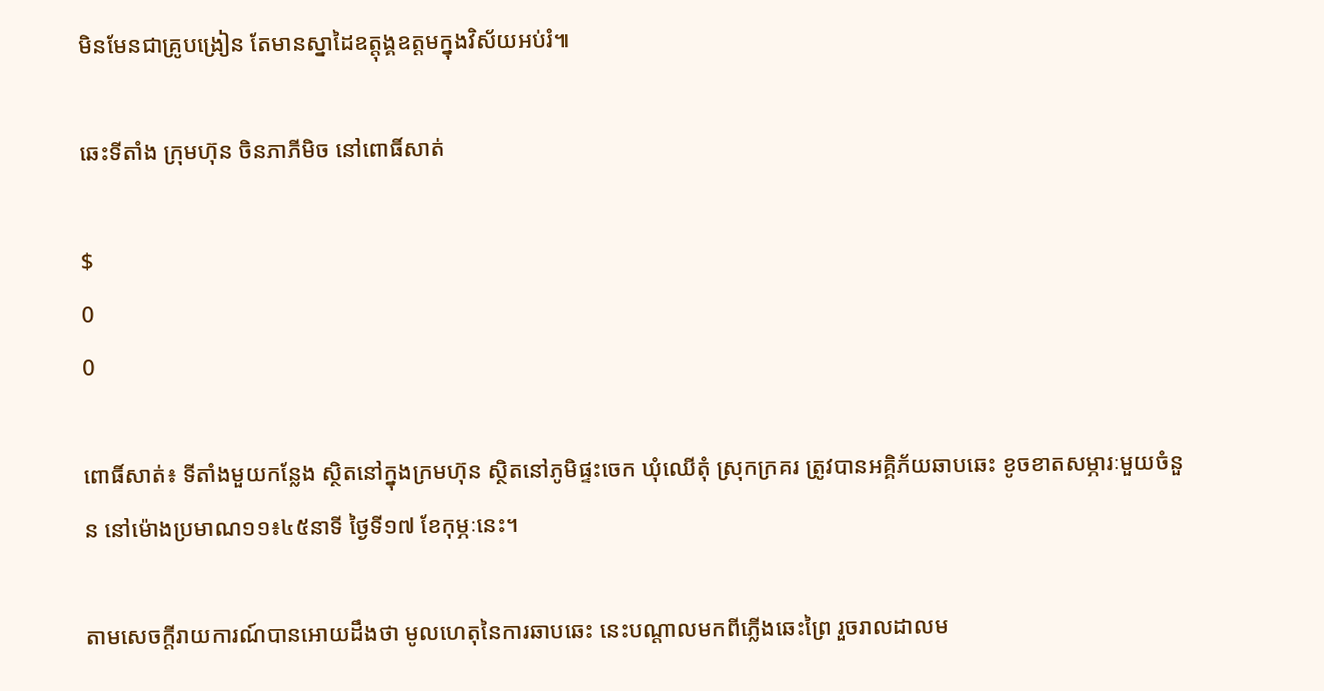មិនមែនជាគ្រូបង្រៀន តែមានស្នាដៃឧត្តុង្គឧត្តមក្នុងវិស័យអប់រំ៕

ឆេះទីតាំង ក្រុមហ៊ុន ចិនភាភីមិច នៅពោធិ៍សាត់

$
0
0

ពោធិ៍សាត់៖ ទីតាំងមួយកន្លែង ស្ថិតនៅក្នុងក្រមហ៊ុន ស្ថិតនៅភូមិផ្ទះចេក ឃុំឈើតុំ ស្រុកក្រគរ ត្រូវបានអគ្គិភ័យឆាបឆេះ ខូចខាតសម្ភារៈមួយចំនួន នៅម៉ោងប្រមាណ១១៖៤៥នាទី ថ្ងៃទី១៧ ខែកុម្ភៈនេះ។

តាមសេចក្តីរាយការណ៍បានអោយដឹងថា មូលហេតុនៃការឆាបឆេះ នេះបណ្តាលមកពីភ្លើងឆេះព្រៃ រួចរាលដាលម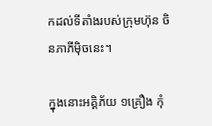កដល់ទីតាំងរបស់ក្រុមហ៊ុន ចិនភាភីម៉ិចនេះ។

ក្នុងនោះអគ្គិភ័យ ១គ្រឿង កុំ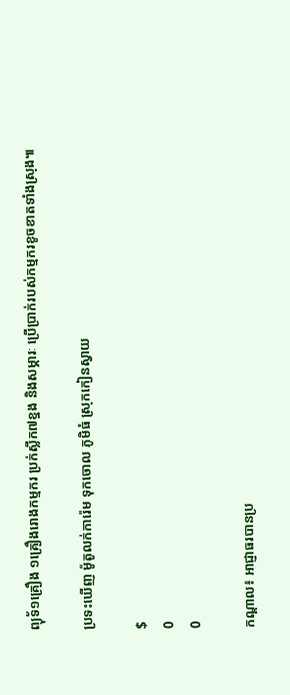ព្យុទ័១គ្រឿង ១គ្រឿងរោងកម្មករ ប្រក់ស្លឹក៧ខ្នង និងសម្ភារៈ ប្រើប្រាក់របស់កម្មករខូចខាតទាំងស្រុង៕

ប្រទះឃើញ ម៉ូតូលក់ការ៉េម ទុកចោល ភូមិធំ ស្រុកកៀនស្វាយ

$
0
0

កណ្តាល៖ អាជ្ញាធរបានប្រ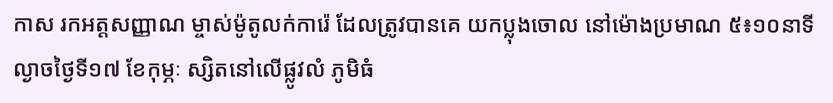កាស រកអត្តសញ្ញាណ ម្ចាស់ម៉ូតូលក់ការ៉េ ដែលត្រូវបានគេ យកប្លុងចោល នៅម៉ោងប្រមាណ ៥៖១០នាទី ល្ងាចថ្ងៃទី១៧ ខែកុម្ភៈ ស្សិតនៅលើផ្លូវលំ ភូមិធំ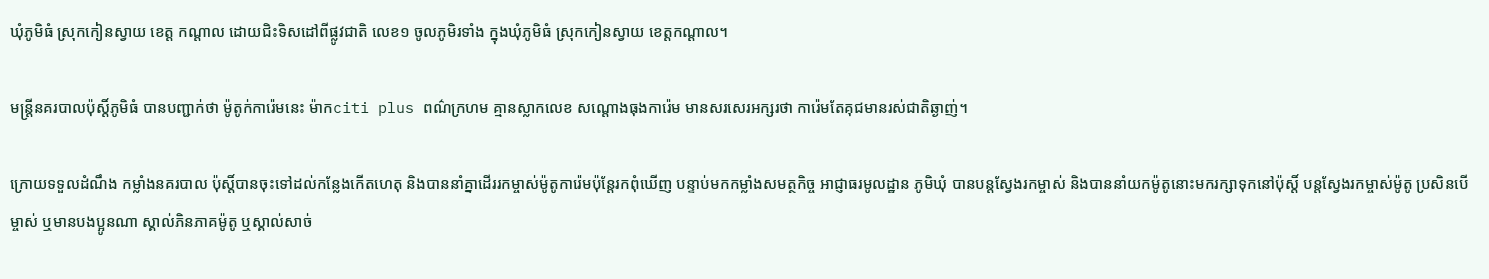ឃុំភូមិធំ ស្រុកកៀនស្វាយ ខេត្ត កណ្តាល ដោយជិះទិសដៅពីផ្លូវជាតិ លេខ១ ចូលភូមិរទាំង ក្នុងឃុំភូមិធំ ស្រុកកៀនស្វាយ ខេត្តកណ្ដាល។

មន្ត្រីនគរបាលប៉ុស្តិ៍ភូមិធំ បានបញ្ជាក់ថា ម៉ូតូក់ការ៉េមនេះ ម៉ាកciti plus ពណ៌ក្រហម គ្មានស្លាកលេខ សណ្តោងធុងការ៉េម មានសរសេរអក្សរថា ការ៉េមតែគុជមានរស់ជាតិឆ្ងាញ់។

ក្រោយទទួលដំណឹង កម្លាំងនគរបាល ប៉ុស្តិ៍បានចុះទៅដល់កន្លែងកើតហេតុ និងបាននាំគ្នាដើររកម្ចាស់ម៉ូតូការ៉េមប៉ុន្តែរកពុំឃើញ បន្ទាប់មកកម្លាំងសមត្ថកិច្ច អាជ្ញាធរមូលដ្ឋាន ភូមិឃំុ បានបន្តស្វែងរកម្ចាស់ និងបាននាំយកម៉ូតូនោះមករក្សាទុកនៅប៉ុស្តិ៍ បន្តស្វែងរកម្ចាស់ម៉ូតូ ប្រសិនបើម្ចាស់ ឬមានបងប្អូនណា ស្គាល់ភិនភាគម៉ូតូ ឬស្គាល់សាច់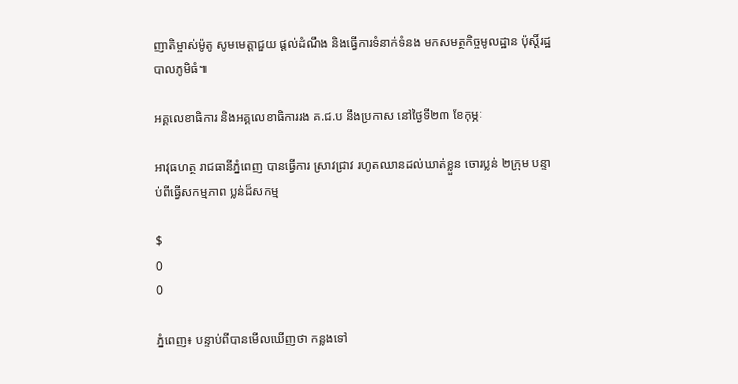ញាតិម្ចាស់ម៉ូតូ សូមមេត្តាជួយ ផ្ដល់ដំណឹង និងធ្វើការទំនាក់ទំនង មកសមត្ថកិច្ចមូលដ្ឋាន ប៉ុស្តិ៍រដ្ឋបាលភូមិធំ៕

អគ្គលេខាធិការ និងអគ្គលេខាធិការរង គ.ជ.ប នឹងប្រកាស នៅថ្ងៃទី២៣ ខែកុម្ភៈ

អាវុធហត្ថ រាជធានីភ្នំពេញ បានធ្វើការ ស្រាវជ្រាវ រហូតឈានដល់ឃាត់ខ្លួន ចោរប្លន់ ២ក្រុម បន្ទាប់ពីធ្វើសកម្មភាព ប្លន់ដ៏សកម្ម

$
0
0

ភ្នំពេញ៖ បន្ទាប់ពីបានមើលឃើញថា កន្លងទៅ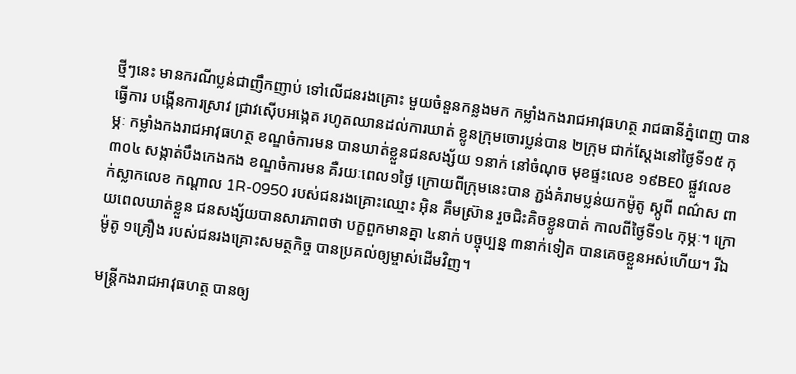ថ្មីៗនេះ មានករណីប្លន់ជាញឹកញាប់ ទៅលើជនរងគ្រោះ មួយចំនួនកន្លងមក កម្លាំងកងរាជអាវុធហត្ថ រាជធានីភ្នំពេញ បានធ្វើការ បង្កើនការស្រាវ ជ្រាវស៊ើបអង្កេត រហូតឈានដល់ការឃាត់ ខ្លូនក្រុមចោរប្លន់បាន ២ក្រុម ជាក់ស្តែងនៅថ្ងៃទី១៥ កុម្ភៈ កម្លាំងកងរាជអាវុធហត្ថ ខណ្ឌចំការមន បានឃាត់ខ្លួនជនសង្ស័យ ១នាក់ នៅចំណុច មុខផ្ទះលេខ ១៩BE0 ផ្លួវលេខ៣០៤ សង្កាត់បឹងកេងកង ខណ្ឌចំការមន គឺរយៈពេល១ថ្ងៃ ក្រោយពីក្រុមនេះបាន ភ្ជង់គំរាមប្លន់យកម៉ូតូ ស្កូពី ពណ៌ស ពាក់ស្លាកលេខ កណ្តាល 1R-0950 របស់ជនរងគ្រោះឈ្មោះ អ៊ិន គឹមស្រ៊ាន រួចជិះគិចខ្លូនបាត់ កាលពីថ្ងៃទី១៤ កុម្ភៈ។ ក្រោយពេលឃាត់ខ្លួន ជនសង្ស័យបានសារភាពថា បក្ខពួកមានគ្នា ៤នាក់ បច្ចុប្បន្ន ៣នាក់ទៀត បានគេចខ្លួនអស់ហើយ។ រីឯម៉ូតូ ១គ្រឿង របស់ជនរងគ្រោះសមត្ថកិច្ច បានប្រគល់ឲ្យម្ចាស់ដើមវិញ។

មន្ត្រីកងរាជអាវុធហត្ថ បានឲ្យ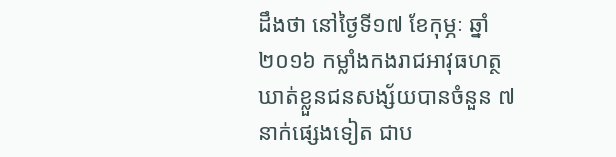ដឹងថា នៅថ្ងៃទី១៧ ខែកុម្ភៈ ឆ្នាំ២០១៦ កម្លាំងកងរាជអាវុធហត្ថ ឃាត់ខ្លួនជនសង្ស័យបានចំនួន ៧នាក់ផ្សេងទៀត ជាប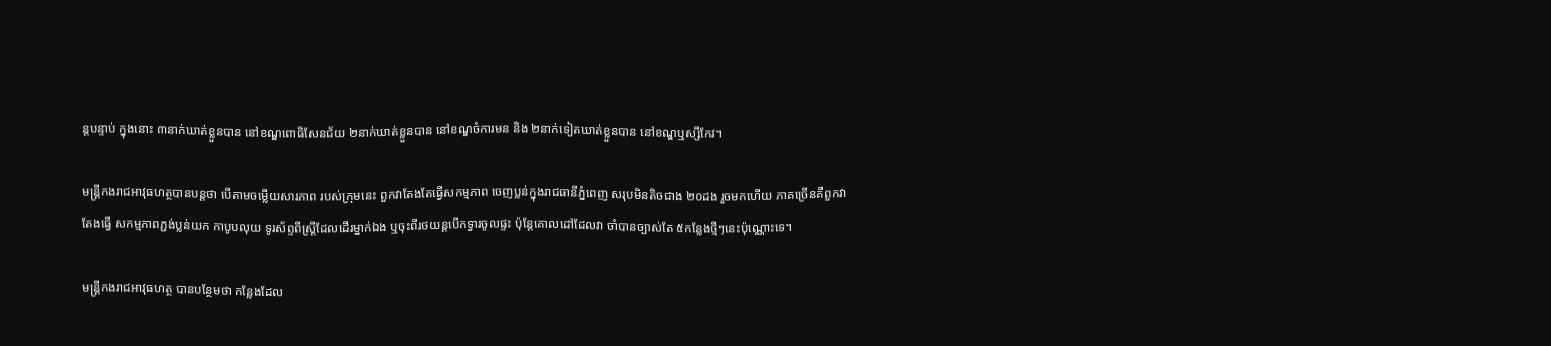ន្តបន្ទាប់ ក្នុងនោះ ៣នាក់ឃាត់ខ្លួនបាន នៅខណ្ឌពោធិសែនជ័យ ២នាក់ឃាត់ខ្លួនបាន នៅខណ្ឌចំការមន និង ២នាក់ទៀតឃាត់ខ្លួនបាន នៅខណ្ឌឬស្សីកែវ។

មន្ត្រីកងរាជអាវុធហត្ថបានបន្តថា បើតាមចម្លើយសារភាព របស់ក្រុមនេះ ពួកវាតែងតែធ្វើសកម្មភាព ចេញប្លន់ក្នុងរាជធានីភ្នំពេញ សរុបមិនតិចជាង ២០ដង រួចមកហើយ ភាគច្រើនគឺពួកវាតែងធ្វើ សកម្មភាពភ្ជង់ប្លន់យក កាបូបលុយ ទូរស័ព្ទពីស្ត្រីដែលដើរម្នាក់ឯង ឬចុះពីរថយន្តបើកទ្វារចូលផ្ទះ ប៉ុន្តែគោលដៅដែលវា ចាំបានច្បាស់តែ ៥កន្លែងថ្មីៗនេះប៉ុណ្ណោះទេ។

មន្ត្រីកងរាជអាវុធហត្ថ បានបន្ថែមថា កន្លែងដែល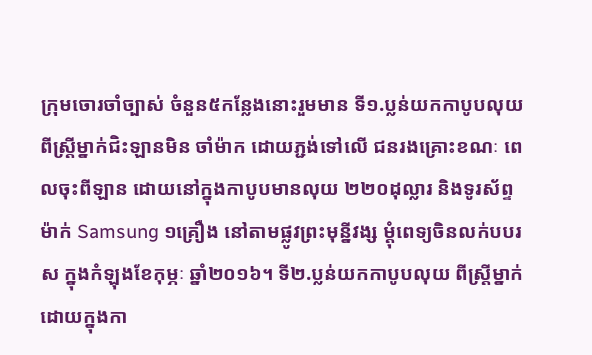ក្រុមចោរចាំច្បាស់ ចំនួន៥កន្លែងនោះរួមមាន ទី១.ប្លន់យកកាបូបលុយ ពីស្ត្រីម្នាក់ជិះឡានមិន ចាំម៉ាក ដោយភ្ជង់ទៅលើ ជនរងគ្រោះខណៈ ពេលចុះពីឡាន ដោយនៅក្នុងកាបូបមានលុយ ២២០ដុល្លារ និងទូរស័ព្ទម៉ាក់ Samsung ១គ្រឿង នៅតាមផ្លូវព្រះមុន្នីវង្ស ម្តុំពេទ្យចិនលក់បបរស ក្នុងកំឡុងខែកុម្ភៈ ឆ្នាំ២០១៦។ ទី២.ប្លន់យកកាបូបលុយ ពីស្រ្តីម្នាក់ ដោយក្នុងកា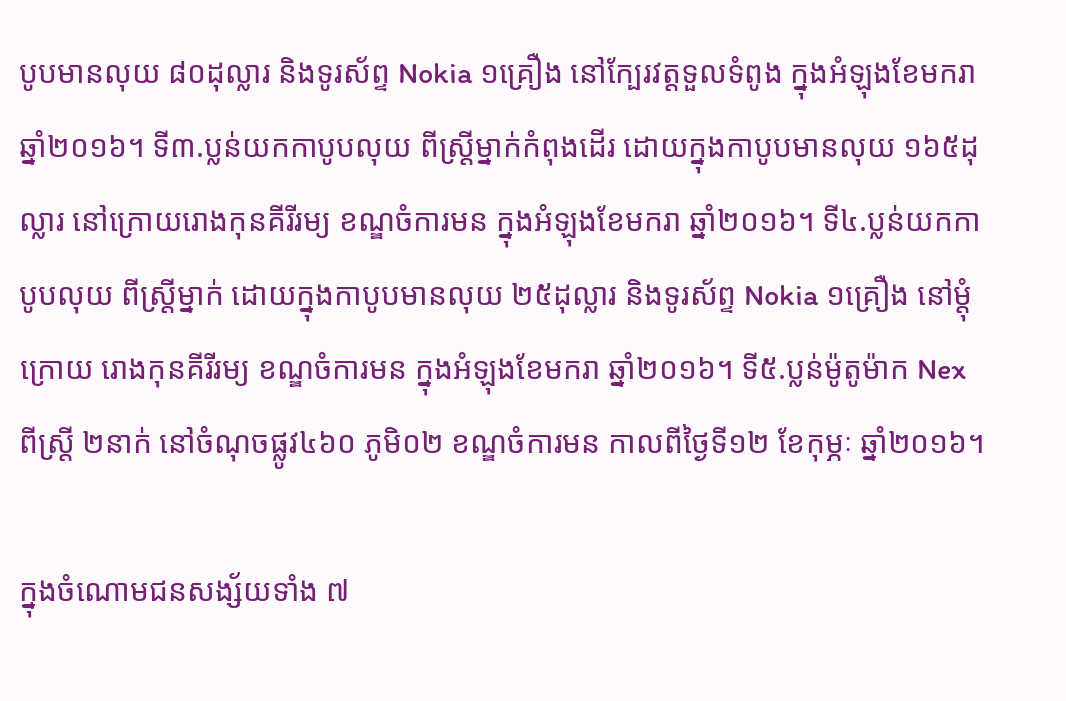បូបមានលុយ ៨០ដុល្លារ និងទូរស័ព្ទ Nokia ១គ្រឿង នៅក្បែរវត្តទួលទំពូង ក្នុងអំឡុងខែមករា ឆ្នាំ២០១៦។ ទី៣.ប្លន់យកកាបូបលុយ ពីស្ត្រីម្នាក់កំពុងដើរ ដោយក្នុងកាបូបមានលុយ ១៦៥ដុល្លារ នៅក្រោយរោងកុនគីរីរម្យ ខណ្ឌចំការមន ក្នុងអំឡុងខែមករា ឆ្នាំ២០១៦។ ទី៤.ប្លន់យកកាបូបលុយ ពីស្រ្តីម្នាក់ ដោយក្នុងកាបូបមានលុយ ២៥ដុល្លារ និងទូរស័ព្ទ Nokia ១គ្រឿង នៅម្តុំក្រោយ រោងកុនគីរីរម្យ ខណ្ឌចំការមន ក្នុងអំឡុងខែមករា ឆ្នាំ២០១៦។ ទី៥.ប្លន់ម៉ូតូម៉ាក Nex ពីស្ត្រី ២នាក់ នៅចំណុចផ្លូវ៤៦០ ភូមិ០២ ខណ្ឌចំការមន កាលពីថ្ងៃទី១២ ខែកុម្ភៈ ឆ្នាំ២០១៦។

ក្នុងចំណោមជនសង្ស័យទាំង ៧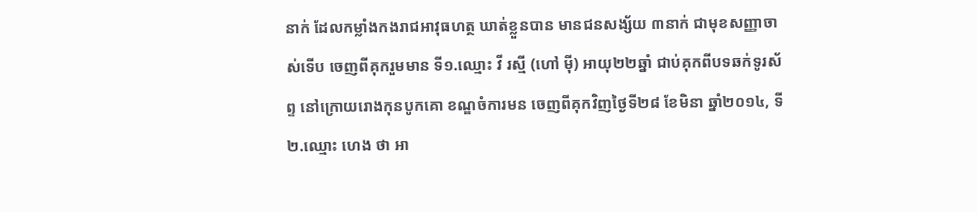នាក់ ដែលកម្លាំងកងរាជអាវុធហត្ថ ឃាត់ខ្លួនបាន មានជនសង្ស័យ ៣នាក់ ជាមុខសញ្ញាចាស់ទើប ចេញពីគុករួមមាន ទី១.ឈ្មោះ វី រស្មី (ហៅ ម៉ី) អាយុ២២ឆ្នាំ ជាប់គុកពីបទឆក់ទូរស័ព្ទ នៅក្រោយរោងកុនបូកគោ ខណ្ឌចំការមន ចេញពីគុកវិញថ្ងៃទី២៨ ខែមិនា ឆ្នាំ២០១៤, ទី២.ឈ្មោះ ហេង ថា អា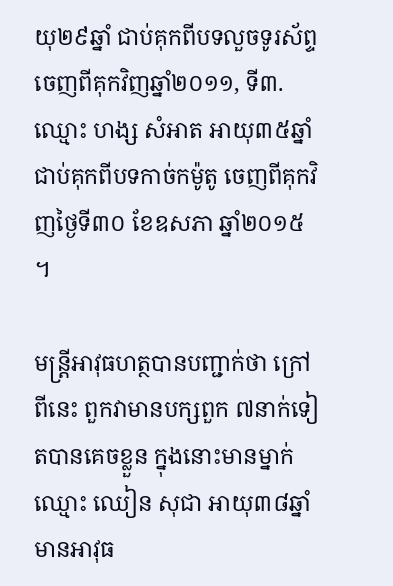យុ២៩ឆ្នាំ ជាប់គុកពីបទលួចទូរស័ព្ទ ចេញពីគុកវិញឆ្នាំ២០១១, ទី៣.ឈ្មោះ ហង្ស សំអាត អាយុ៣៥ឆ្នាំ ជាប់គុកពីបទកាច់កម៉ូតូ ចេញពីគុកវិញថ្ងៃទី៣០ ខែឧសភា ឆ្នាំ២០១៥ ។

មន្ត្រីអាវុធហត្ថបានបញ្ជាក់ថា ក្រៅពីនេះ ពួកវាមានបក្សពួក ៧នាក់ទៀតបានគេចខ្លួន ក្នុងនោះមានម្នាក់ឈ្មោះ ឈៀន សុជា អាយុ៣៨ឆ្នាំ មានអាវុធ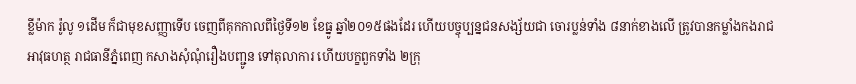ខ្លីម៉ាក រ៉ូលូ ១ដើម ក៏ជាមុខសញ្ញាទើប ចេញពីគុកកាលពីថ្ងៃទី១២ ខែធ្នូ ឆ្នាំ២០១៥ផងដែរ ហើយបច្ចុប្បន្នជនសង្ស័យជា ចោរប្លន់ទាំង ៨នាក់ខាងលើ ត្រូវបានកម្លាំងកងរាជ អាវុធហត្ថ រាជធានីភ្នំពេញ កសាងសុំណុំរឿងបញ្ជូន ទៅតុលាការ ហើយបក្ខពួកទាំង ២ក្រុ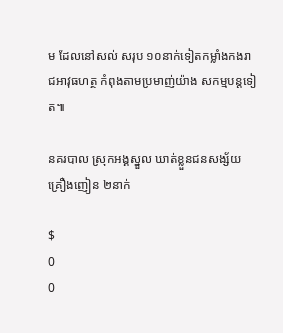ម ដែលនៅសល់ សរុប ១០នាក់ទៀតកម្លាំងកងរាជអាវុធហត្ថ កំពុងតាមប្រមាញ់យ៉ាង សកម្មបន្តទៀត៕

នគរបាល ស្រុកអង្គស្នួល ឃាត់ខ្លួនជនសង្ស័យ គ្រឿងញៀន ២នាក់

$
0
0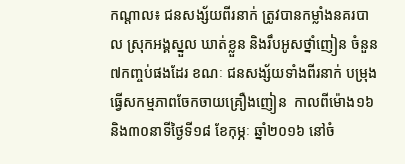កណ្តាល៖ ជនសង្ស័យពីរនាក់ ត្រូវបានកម្លាំងនគរបាល ស្រុកអង្គស្នួល ឃាត់ខ្លួន និងរឹបអូសថ្នាំញៀន ចំនួន៧កញ្ចប់ផងដែរ ខណៈ ជនសង្ស័យទាំងពីរនាក់ បម្រុងធ្វើសកម្មភាពចែកចាយគ្រឿងញៀន  កាលពីម៉ោង១៦ និង៣០នាទីថ្ងៃទី១៨ ខែកុម្ភៈ ឆ្នាំ២០១៦ នៅចំ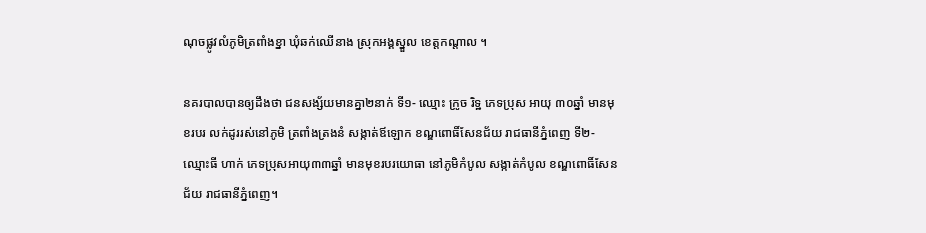ណុចផ្លូវលំភូមិត្រពាំងខ្នា ឃុំឆក់ឈើនាង ស្រុកអង្គស្នួល ខេត្តកណ្តាល ។

នគរបាលបានឲ្យដឹងថា ជនសង្ស័យមានគ្នា២នាក់ ទី១- ឈ្មោះ ក្រូច រិទ្ឋ ភេទប្រុស អាយុ ៣០ឆ្នាំ មានមុខរបរ លក់ដូររស់នៅភូមិ ត្រពាំងត្រងនំ សង្កាត់ឪឡោក ខណ្ឌពោធិ៍សែនជ័យ រាជធានីភ្នំពេញ ទី២-ឈ្មោះធី ហាក់ ភេទប្រុសអាយុ៣៣ឆ្នាំ មានមុខរបរយោធា នៅភូមិកំបូល សង្កាត់កំបូល ខណ្ឌពោធិ៍សែនជ័យ រាជធានីភ្នំពេញ។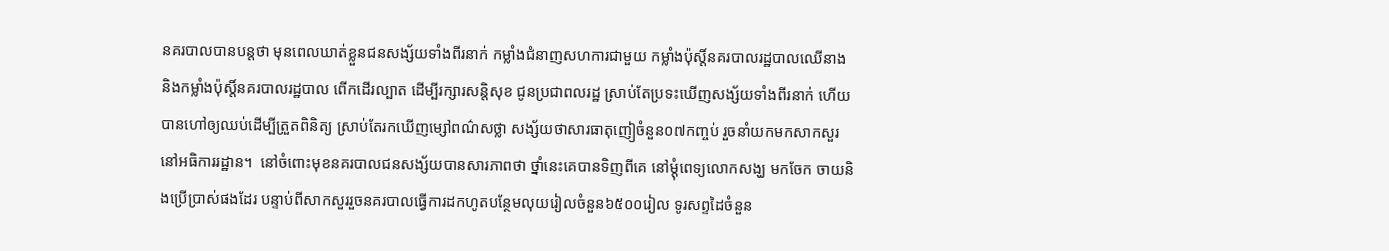នគរបាលបានបន្តថា មុនពេលឃាត់ខ្លួនជនសង្ស័យទាំងពីរនាក់ កម្លាំងជំនាញសហការជាមួយ កម្លាំងប៉ុស្តិ៍នគរបាលរដ្ឋបាលឈើនាង និងកម្លាំងប៉ុស្តិ៍នគរបាលរដ្ឋបាល ពើកដើរល្បាត ដើម្បីរក្សារសន្តិសុខ ជូនប្រជាពលរដ្ឋ ស្រាប់តែប្រទះឃើញសង្ស័យទាំងពីរនាក់ ហើយបានហៅឲ្យឈប់ដើម្បីត្រួតពិនិត្យ ស្រាប់តែរកឃើញម្សៅពណ៌សថ្លា សង្ស័យថាសារធាតុញៀចំនួន០៧កញ្ចប់ រួចនាំយកមកសាកសួរនៅអធិការរដ្ឋាន។  នៅចំពោះមុខនគរបាលជនសង្ស័យបានសារភាពថា ថ្នាំនេះគេបានទិញពីគេ នៅម្ដុំពេទ្យលោកសង្ឃ មកចែក ចាយនិងប្រើប្រាស់ផងដែរ បន្ទាប់ពីសាកសួររួចនគរបាលធ្វើការដកហូតបន្ថែមលុយរៀលចំនួន៦៥០០រៀល ទូរសព្ទដៃចំនួន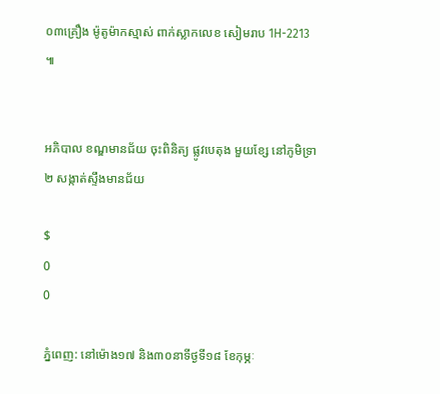០៣គ្រឿង ម៉ូតូម៉ាកស្មាស់ ពាក់ស្លាកលេខ សៀមរាប 1H-2213 ៕


អភិបាល ខណ្ឌមានជ័យ ចុះពិនិត្យ ផ្លូវបេតុង មួយខ្សែ នៅភូមិទ្រា២ សង្កាត់ស្ទឹងមានជ័យ

$
0
0

ភ្នំពេញ: នៅម៉ោង១៧ និង៣០នាទីថ្ងទី១៨ ខែកុម្ភៈ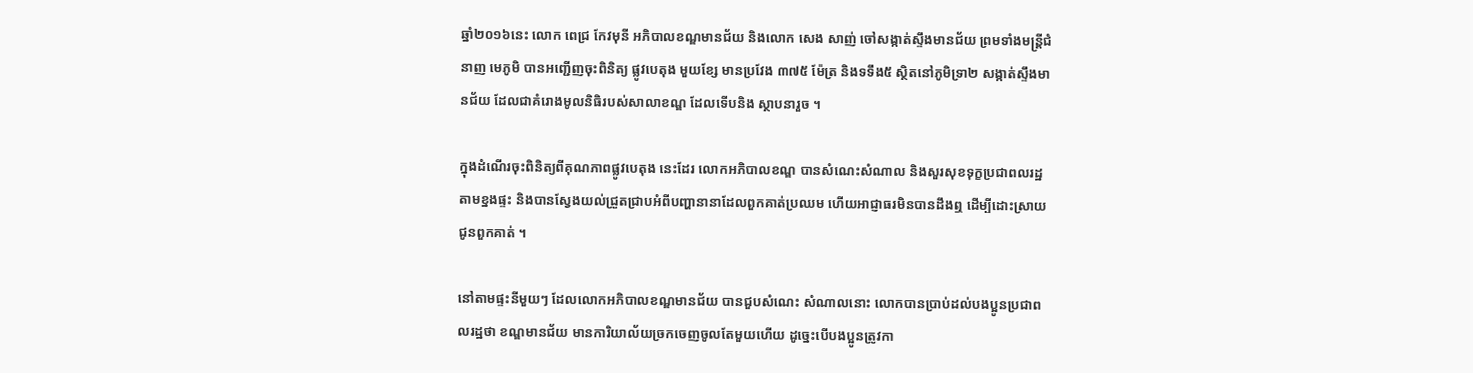ឆ្នាំ២០១៦នេះ លោក ពេជ្រ កែវមុនី អភិបាលខណ្ឌមានជ័យ និងលោក សេង សាញ់ ចៅសង្កាត់ស្ទឹងមានជ័យ ព្រមទាំងមន្ត្រីជំនាញ មេភូមិ បានអញ្ជើញចុះពិនិត្យ ផ្លូវបេតុង មួយខ្សែ មានប្រវែង ៣៧៥ ម៉ែត្រ និងទទឹង៥ ស្ថិតនៅភូមិទ្រា២ សង្កាត់ស្ទឹងមានជ័យ ដែលជាគំរោងមូលនិធិរបស់សាលាខណ្ឌ ដែលទើបនិង ស្ថាបនារួច ។

ក្នុងដំណើរចុះពិនិត្យពីគុណភាពផ្លូវបេតុង នេះដែរ លោកអភិបាលខណ្ឌ បានសំណេះសំណាល និងសួរសុខទុក្ខប្រជាពលរដ្ឋតាមខ្នងផ្ទះ និងបានស្វែងយល់ជ្រួតជ្រាបអំពីបញ្ហានានាដែលពួកគាត់ប្រឈម ហើយអាជ្ញាធរមិនបានដឹងឮ ដើម្បីដោះស្រាយជូនពួកគាត់ ។

នៅតាមផ្ទះនីមួយៗ ដែលលោកអភិបាលខណ្ឌមានជ័យ បានជួបសំណេះ សំណាលនោះ លោកបានប្រាប់ដល់បងប្អូនប្រជាពលរដ្ឋថា ខណ្ឌមានជ័យ មានការិយាល័យច្រកចេញចូលតែមួយហើយ ដូច្នេះបើបងប្អូនត្រូវកា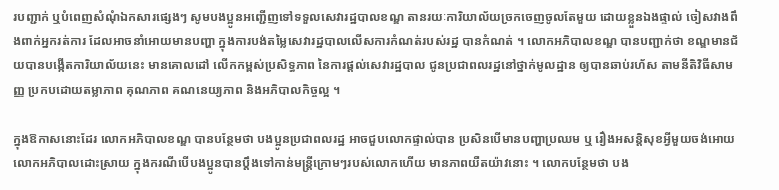របញ្ជាក់ ឬបំពេញសំណុំឯកសារផ្សេងៗ សូមបងប្អូនអញ្ជើញទៅទទួលសេវារដ្ឋបាលខណ្ឌ តានរយៈការិយាល័យច្រកចេញចូលតែមួយ ដោយខ្លួនឯងផ្ទាល់ ចៀសវាងពឹងពាក់អ្នករត់ការ ដែលអាចនាំអោយមានបញ្ហា ក្នុងការបង់តម្លៃសេវារដ្ឋបាលលើសការកំណត់របស់រដ្ឋ បានកំណត់ ។ លោកអភិបាលខណ្ឌ បានបញ្ជាក់ថា ខណ្ឌមានជ័យបានបង្កើតការិយាល័យនេះ មានគោលដៅ លើកកម្ពស់ប្រសិទ្ធភាព នៃការផ្ដល់សេវារដ្ឋបាល ជូនប្រជាពលរដ្ឋនៅថ្នាក់មូលដ្ឋាន ឲ្យបានឆាប់រហ័ស តាមនីតិវិធីសាមញ្ញ ប្រកបដោយតម្លាភាព គុណភាព គណនេយ្យភាព និងអភិបាលកិច្ចល្អ ។

ក្នុងឱកាសនោះដែរ លោកអភិបាលខណ្ឌ បានបន្ថែមថា បងប្អូនប្រជាពលរដ្ឋ អាចជួបលោកផ្ទាល់បាន ប្រសិនបើមានបញ្ហាប្រឈម ឬ រឿងអសន្តិសុខអ្វីមួយចង់អោយលោកអភិបាលដេាះស្រាយ ក្នុងករណីបើបងប្អូនបានប្តឹងទៅកាន់មន្ត្រីក្រោមៗរបស់លោកហើយ មានភាពយឺតយ៉ាវនោះ ។ លោកបន្ថែមថា បង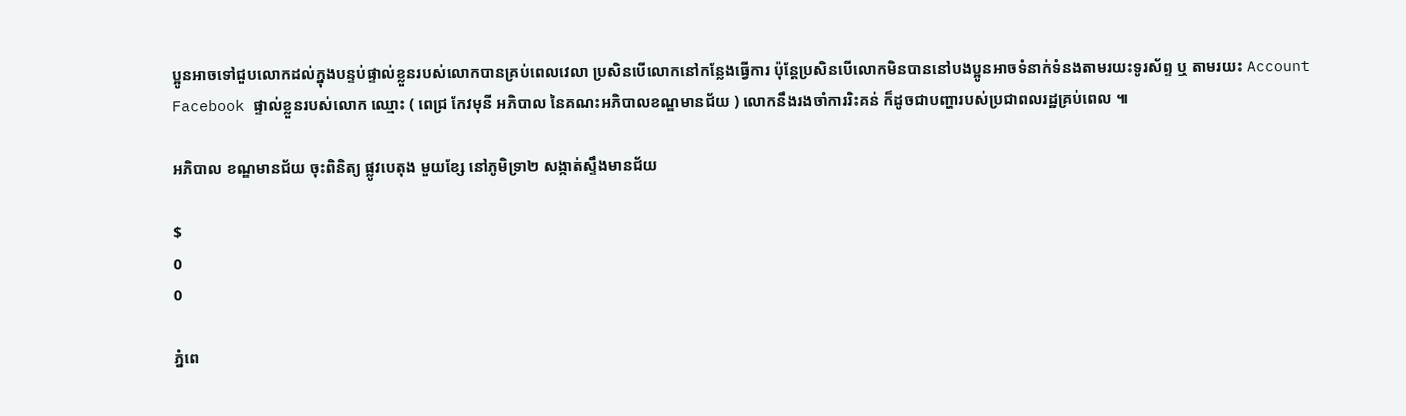ប្អូនអាចទៅជួបលោកដល់ក្នុងបន្ទប់ផ្ទាល់ខ្លួនរបស់លោកបានគ្រប់ពេលវេលា ប្រសិនបើលោកនៅកន្លែងធ្វើការ ប៉ុន្តែប្រសិនបើលោកមិនបាននៅបងប្អូនអាចទំនាក់ទំនងតាមរយះទូរស័ព្ទ ឬ តាមរយះ Account Facebook ផ្ទាល់ខ្លួនរបស់លោក ឈ្មេាះ ( ពេជ្រ កែវមុនី អភិបាល នៃគណះអភិបាលខណ្ឌមានជ័យ ) លោកនឹងរងចាំការរិះគន់ ក៏ដូចជាបញ្ហារបស់ប្រជាពលរដ្ឋគ្រប់ពេល ៕

អភិបាល ខណ្ឌមានជ័យ ចុះពិនិត្យ ផ្លូវបេតុង មួយខ្សែ នៅភូមិទ្រា២ សង្កាត់ស្ទឹងមានជ័យ

$
0
0

ភ្នំពេ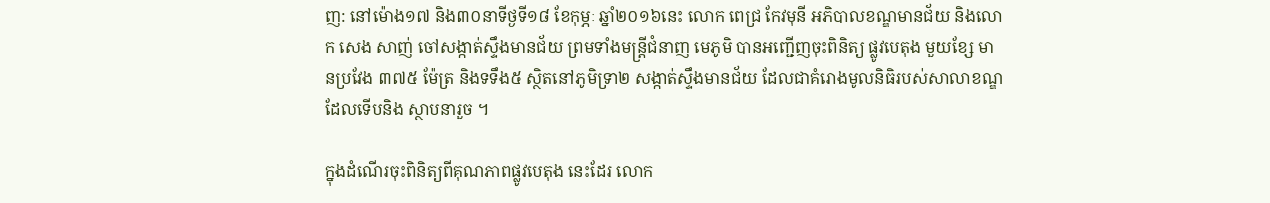ញ: នៅម៉ោង១៧ និង៣០នាទីថ្ងទី១៨ ខែកុម្ភៈ ឆ្នាំ២០១៦នេះ លោក ពេជ្រ កែវមុនី អភិបាលខណ្ឌមានជ័យ និងលោក សេង សាញ់ ចៅសង្កាត់ស្ទឹងមានជ័យ ព្រមទាំងមន្ត្រីជំនាញ មេភូមិ បានអញ្ជើញចុះពិនិត្យ ផ្លូវបេតុង មួយខ្សែ មានប្រវែង ៣៧៥ ម៉ែត្រ និងទទឹង៥ ស្ថិតនៅភូមិទ្រា២ សង្កាត់ស្ទឹងមានជ័យ ដែលជាគំរោងមូលនិធិរបស់សាលាខណ្ឌ ដែលទើបនិង ស្ថាបនារួច ។

ក្នុងដំណើរចុះពិនិត្យពីគុណភាពផ្លូវបេតុង នេះដែរ លោក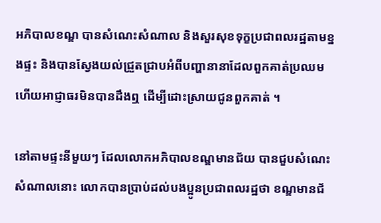អភិបាលខណ្ឌ បានសំណេះសំណាល និងសួរសុខទុក្ខប្រជាពលរដ្ឋតាមខ្នងផ្ទះ និងបានស្វែងយល់ជ្រួតជ្រាបអំពីបញ្ហានានាដែលពួកគាត់ប្រឈម ហើយអាជ្ញាធរមិនបានដឹងឮ ដើម្បីដោះស្រាយជូនពួកគាត់ ។

នៅតាមផ្ទះនីមួយៗ ដែលលោកអភិបាលខណ្ឌមានជ័យ បានជួបសំណេះ សំណាលនោះ លោកបានប្រាប់ដល់បងប្អូនប្រជាពលរដ្ឋថា ខណ្ឌមានជ័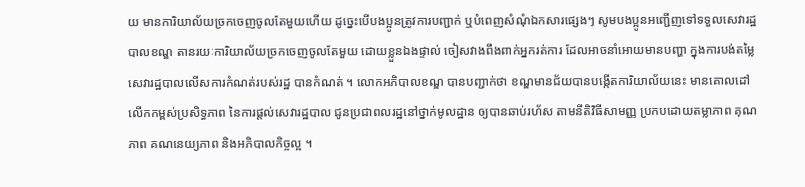យ មានការិយាល័យច្រកចេញចូលតែមួយហើយ ដូច្នេះបើបងប្អូនត្រូវការបញ្ជាក់ ឬបំពេញសំណុំឯកសារផ្សេងៗ សូមបងប្អូនអញ្ជើញទៅទទួលសេវារដ្ឋបាលខណ្ឌ តានរយៈការិយាល័យច្រកចេញចូលតែមួយ ដោយខ្លួនឯងផ្ទាល់ ចៀសវាងពឹងពាក់អ្នករត់ការ ដែលអាចនាំអោយមានបញ្ហា ក្នុងការបង់តម្លៃសេវារដ្ឋបាលលើសការកំណត់របស់រដ្ឋ បានកំណត់ ។ លោកអភិបាលខណ្ឌ បានបញ្ជាក់ថា ខណ្ឌមានជ័យបានបង្កើតការិយាល័យនេះ មានគោលដៅ លើកកម្ពស់ប្រសិទ្ធភាព នៃការផ្ដល់សេវារដ្ឋបាល ជូនប្រជាពលរដ្ឋនៅថ្នាក់មូលដ្ឋាន ឲ្យបានឆាប់រហ័ស តាមនីតិវិធីសាមញ្ញ ប្រកបដោយតម្លាភាព គុណភាព គណនេយ្យភាព និងអភិបាលកិច្ចល្អ ។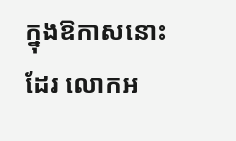ក្នុងឱកាសនោះដែរ លោកអ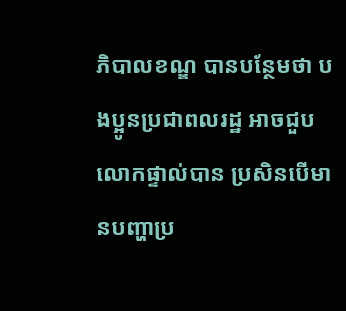ភិបាលខណ្ឌ បានបន្ថែមថា បងប្អូនប្រជាពលរដ្ឋ អាចជួបលោកផ្ទាល់បាន ប្រសិនបើមានបញ្ហាប្រ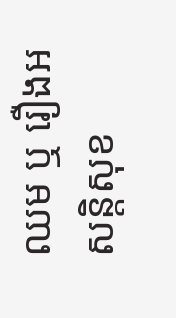ឈម ឬ រឿងអសន្តិសុខ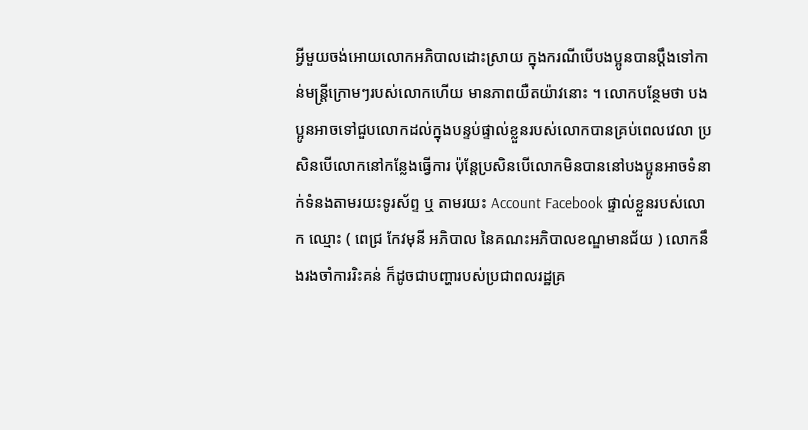អ្វីមួយចង់អោយលោកអភិបាលដេាះស្រាយ ក្នុងករណីបើបងប្អូនបានប្តឹងទៅកាន់មន្ត្រីក្រោមៗរបស់លោកហើយ មានភាពយឺតយ៉ាវនោះ ។ លោកបន្ថែមថា បងប្អូនអាចទៅជួបលោកដល់ក្នុងបន្ទប់ផ្ទាល់ខ្លួនរបស់លោកបានគ្រប់ពេលវេលា ប្រសិនបើលោកនៅកន្លែងធ្វើការ ប៉ុន្តែប្រសិនបើលោកមិនបាននៅបងប្អូនអាចទំនាក់ទំនងតាមរយះទូរស័ព្ទ ឬ តាមរយះ Account Facebook ផ្ទាល់ខ្លួនរបស់លោក ឈ្មេាះ ( ពេជ្រ កែវមុនី អភិបាល នៃគណះអភិបាលខណ្ឌមានជ័យ ) លោកនឹងរងចាំការរិះគន់ ក៏ដូចជាបញ្ហារបស់ប្រជាពលរដ្ឋគ្រ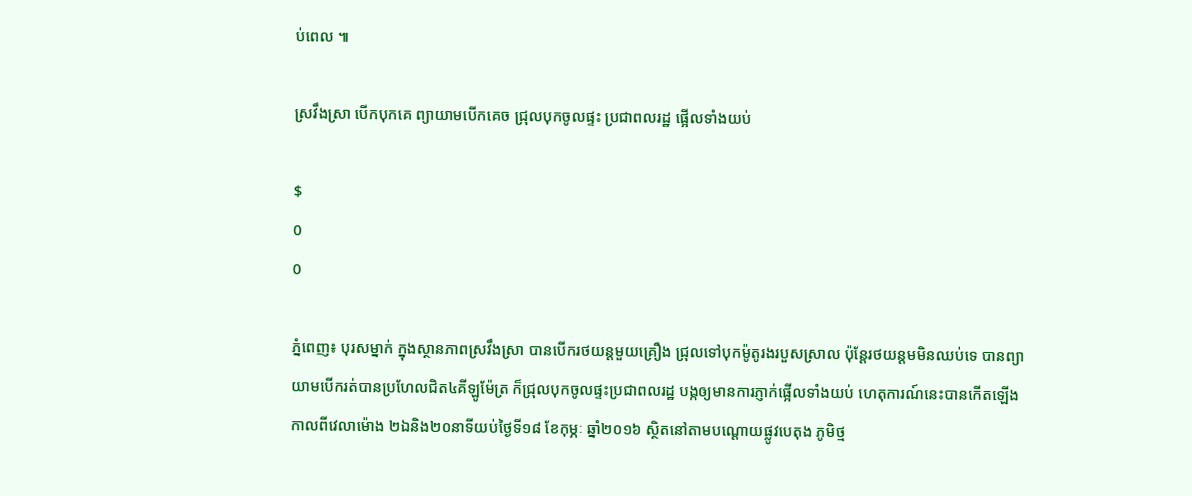ប់ពេល ៕

ស្រវឹងស្រា បើកបុកគេ ព្យាយាមបើកគេច ជ្រុលបុកចូលផ្ទះ ប្រជាពលរដ្ឋ ផ្អើលទាំងយប់

$
0
0

ភ្នំពេញ៖ បុរសម្នាក់ ក្នុងស្ថានភាពស្រវឹងស្រា បានបើករថយន្តមួយគ្រឿង ជ្រុលទៅបុកម៉ូតូរងរបួសស្រាល ប៉ុន្តែរថយន្តមមិនឈប់ទេ បានព្យាយាមបើករត់បានប្រហែលជិត៤គីឡូម៉ែត្រ ក៏ជ្រុលបុកចូលផ្ទះប្រជាពលរដ្ឋ បង្កឲ្យមានការភ្ញាក់ផ្អើលទាំងយប់ ហេតុការណ៍នេះបានកើតឡើង កាលពីវេលាម៉ោង ២ឯនិង២០នាទីយប់ថ្ងៃទី១៨ ខែកុម្ភៈ ឆ្នាំ២០១៦ ស្ថិតនៅតាមបណ្តោយផ្លូវបេតុង ភូមិថ្ម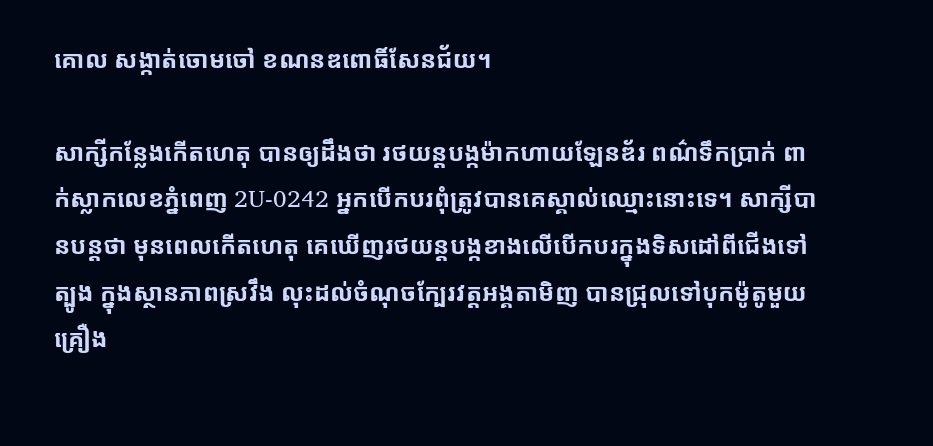គោល សង្កាត់ចោមចៅ ខណនឌពោធិ៍សែនជ័យ។

សាក្សីកន្លែងកើតហេតុ បានឲ្យដឹងថា រថយន្តបង្កម៉ាកហាយឡែនឌ័រ ពណ៌ទឹកប្រាក់ ពាក់ស្លាកលេខភ្នំពេញ 2U-0242 អ្នកបើកបរពុំត្រូវបានគេស្គាល់ឈ្មោះនោះទេ។ សាក្សីបានបន្តថា មុនពេលកើតហេតុ គេឃើញរថយន្តបង្កខាងលើបើកបរក្នុងទិសដៅពីជើងទៅត្បូង ក្នុងស្ថានភាពស្រវឹង លុះដល់ចំណុចក្បែរវត្តអង្គតាមិញ បានជ្រុលទៅបុកម៉ូតូមួយគ្រឿង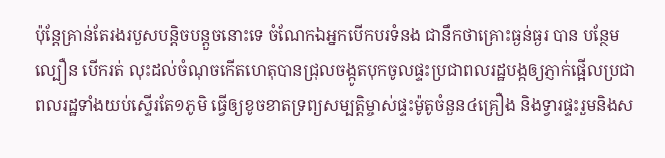ប៉ុន្តែគ្រាន់តែរងរបួសបន្តិចបន្តួចនោះទេ ចំណែកឯអ្នកបើកបរទំនង ជានឹកថាគ្រោះធ្ងន់ធ្ងរ បាន បន្ថែមល្បឿន បើករត់ លុះដល់ចំណុចកើតហេតុបានជ្រុលចង្កូតបុកចូលផ្ទះប្រជាពលរដ្ឋបង្កឲ្យភ្ញាក់ផ្អើលប្រជាពលរដ្ឋទាំងយប់ស្ទើរតែ១ភូមិ ធ្វើឲ្យខូចខាតទ្រព្យសម្បត្តិម្ចាស់ផ្ទះម៉ូតូចំនួន៤គ្រឿង និងទ្វារផ្ទះរួមនិងស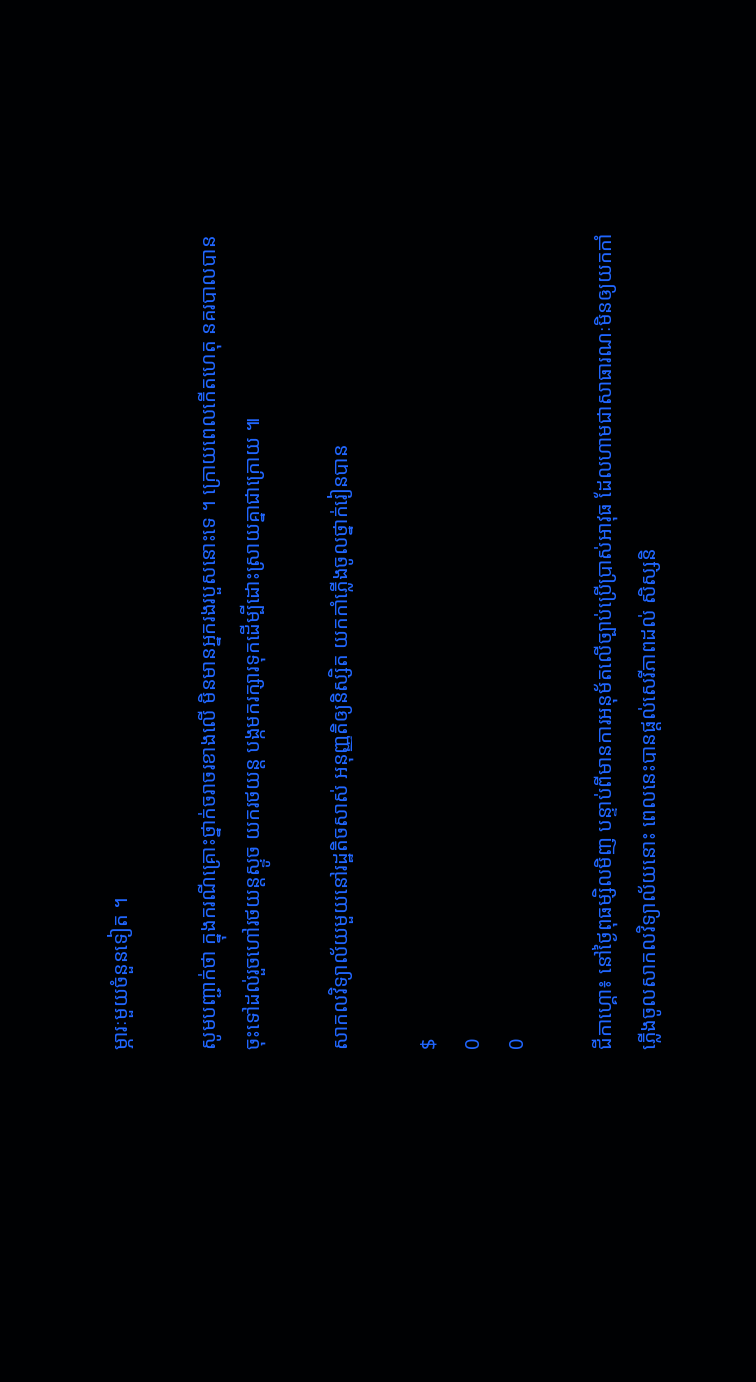ម្ភារៈមួយចំនួនទៀត ។

សូមបញ្ជាក់ថា ក្នុងករណីគ្រោះថ្នាក់ចរាចរខាងលើ មិនមានអ្នករងរបួសនោះទេ ។ ក្រោយពេលកើតហេតុ នគរបាលបានចុះទៅដល់រួចហៅរថយន្តស្ទូច យករថយន្ត បង្កមករក្សារទុកដើម្បីដោះស្រាយគ្នាជាក្រោយ ៕

សាកលវិទ្យាល័យមួយនៅរដ្ឋតិចសាស់ អនុញ្ញតិឲ្យនិស្សិត យកកាំភ្លើងចូលថ្នាក់រៀនបាន

$
0
0

ជីកាហ្គោ៖ នៅថ្ងៃពុធម្សិលមិញ បន្ទាប់ពីមានការអនុម័តលើច្បាប់ប្រើប្រាស់អាវុធ ដែលហាមជាសាធារណៈមិនឲ្យយកកាំភ្លើងចូលសាកលវិទ្យាល័យនោះ ពេលនេះបានផ្តល់សេរីភាពដល់ សិស្សនិ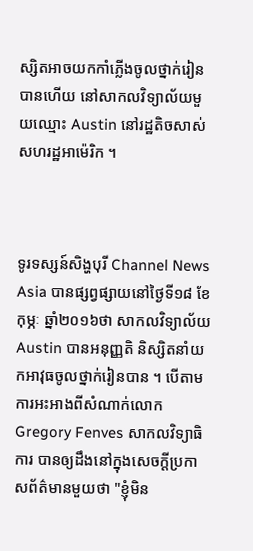ស្សិតអាចយកកាំភ្លើងចូលថ្នាក់រៀនបានហើយ នៅសាកលវិទ្យាល័យមួយឈ្មោះ Austin នៅរដ្ឋតិចសាស់ សហរដ្ឋអាម៉េរិក ។



ទូរទស្សន៍សិង្ហបុរី Channel News Asia បានផ្សព្វផ្សាយនៅថ្ងៃទី១៨ ខែកុម្ភៈ ឆ្នាំ២០១៦ថា សាកលវិទ្យាល័យ Austin បានអនុញ្ញតិ និស្សិតនាំយកអាវុធចូលថ្នាក់រៀនបាន ។ បើតាមការអះអាងពីសំណាក់លោក Gregory Fenves សាកលវិទ្យាធិការ បានឲ្យដឹងនៅក្នុងសេចក្តីប្រកាសព័ត៌មានមួយថា "ខ្ញុំមិន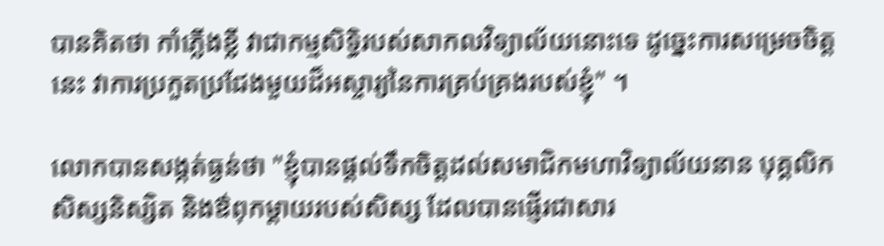បានគិតថា កាំភ្លើងខ្លី វាជាកម្មសិទ្ធិរបស់សាកលវិទ្យាល័យនោះទេ ដូច្នេះការសម្រេចចិត្តនេះ វាការប្រកួតប្រជែងមួយដ៏អស្ចារ្យនៃការគ្រប់គ្រងរបស់ខ្ញុំ" ។

លោកបានសង្កត់ធ្ងន់ថា "ខ្ញុំបានផ្តល់ទឹកចិត្តដល់សមាជិកមហាវិទ្យាល័យនាន បុគ្គលិក សិស្សនិស្សិត និងឳពុកម្តាយរបស់សិស្ស ដែលបានផ្ញើរជាសារ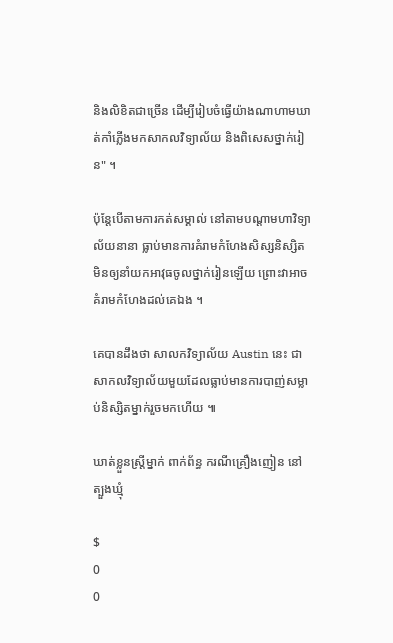និងលិខិតជាច្រើន ដើម្បីរៀបចំធ្វើយ៉ាងណាហាមឃាត់កាំភ្លើងមកសាកលវិទ្យាល័យ និងពិសេសថ្នាក់រៀន" ។

ប៉ុន្តែបើតាមការកត់សម្គាល់ នៅតាមបណ្តាមហាវិទ្យាល័យនានា ធ្លាប់មានការគំរាមកំហែងសិស្សនិស្សិតមិនឲ្យនាំយកអាវុធចូលថ្នាក់រៀនឡើយ ព្រោះវាអាចគំរាមកំហែងដល់គេឯង ។

គេបានដឹងថា សាលកវិទ្យាល័យ Austin នេះ ជាសាកលវិទ្យាល័យមួយដែលធ្លាប់មានការបាញ់សម្លាប់និស្សិតម្នាក់រួចមកហើយ ៕

ឃាត់ខ្លួនស្ត្រីម្នាក់ ពាក់ព័ន្ធ ករណីគ្រឿងញៀន នៅត្បួងឃ្មុំ

$
0
0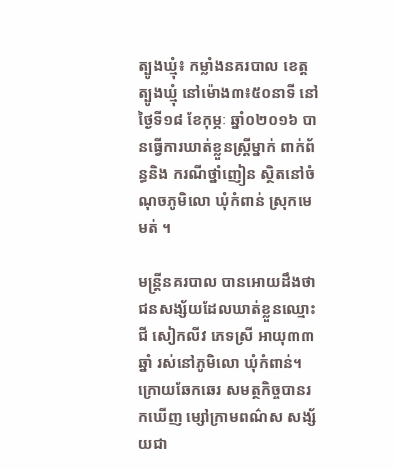ត្បូងឃ្មុំ៖ កម្លាំងនគរបាល ខេត្តត្បូងឃ្មុំ នៅម៉ោង៣៖៥០នាទី នៅថ្ងៃទី១៨ ខែកុម្ភៈ ឆ្នាំ០២០១៦ បានធ្វើការឃាត់ខ្លួនស្ត្រីម្នាក់ ពាក់ព័ន្ធនិង ករណីថ្នាំញៀន ស្ថិតនៅចំណុចភូមិលោ ឃុំកំពាន់ ស្រុកមេមត់ ។

មន្ត្រីនគរបាល បានអោយដឹងថា ជនសង្ស័យដែលឃាត់ខ្លួនឈ្មោះ ជី សៀកលីវ ភេទស្រី អាយុ៣៣ឆ្នាំ រស់នៅភូមិលោ ឃុំកំពាន់។ ក្រោយឆែកឆេរ សមត្ថកិច្ចបានរកឃើញ ម្សៅក្រាមពណ៌ស សង្ស័យជា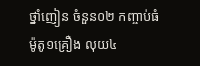ថ្នាំញៀន ចំនួន០២ កញ្ចាប់ធំ ម៉ូតូ១គ្រឿង លុយ៤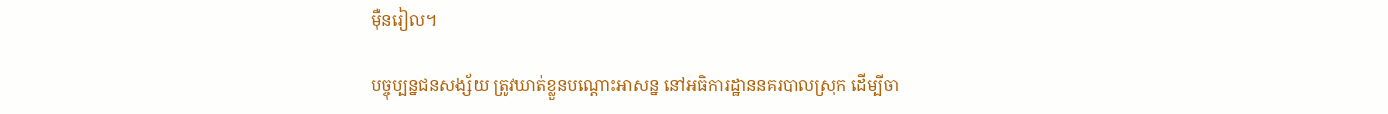ម៉ឺនរៀល។

បច្ចុប្បន្នជនសង្ស័យ ត្រូវឃាត់ខ្លួនបណ្តោះអាសន្ន នៅអធិការដ្ឋាននគរបាលស្រុក ដើម្បីចា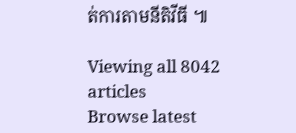ត់ការតាមនីតិវីធី ៕

Viewing all 8042 articles
Browse latest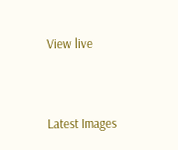View live




Latest Images